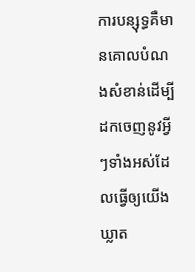ការបន្សុទ្ធគឺមានគោលបំណងសំខាន់ដើម្បីដកចេញនូវអ្វីៗទាំងអស់ដែលធ្វើឲ្យយើងឃ្លាត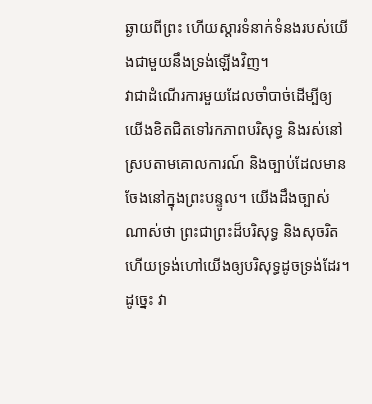ឆ្ងាយពីព្រះ ហើយស្ដារទំនាក់ទំនងរបស់យើងជាមួយនឹងទ្រង់ឡើងវិញ។
វាជាដំណើរការមួយដែលចាំបាច់ដើម្បីឲ្យយើងខិតជិតទៅរកភាពបរិសុទ្ធ និងរស់នៅស្របតាមគោលការណ៍ និងច្បាប់ដែលមានចែងនៅក្នុងព្រះបន្ទូល។ យើងដឹងច្បាស់ណាស់ថា ព្រះជាព្រះដ៏បរិសុទ្ធ និងសុចរិត ហើយទ្រង់ហៅយើងឲ្យបរិសុទ្ធដូចទ្រង់ដែរ។
ដូច្នេះ វា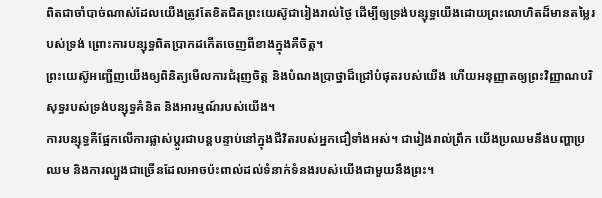ពិតជាចាំបាច់ណាស់ដែលយើងត្រូវតែខិតជិតព្រះយេស៊ូជារៀងរាល់ថ្ងៃ ដើម្បីឲ្យទ្រង់បន្សុទ្ធយើងដោយព្រះលោហិតដ៏មានតម្លៃរបស់ទ្រង់ ព្រោះការបន្សុទ្ធពិតប្រាកដកើតចេញពីខាងក្នុងគឺចិត្ត។
ព្រះយេស៊ូអញ្ជើញយើងឲ្យពិនិត្យមើលការជំរុញចិត្ត និងបំណងប្រាថ្នាដ៏ជ្រៅបំផុតរបស់យើង ហើយអនុញ្ញាតឲ្យព្រះវិញ្ញាណបរិសុទ្ធរបស់ទ្រង់បន្សុទ្ធគំនិត និងអារម្មណ៍របស់យើង។
ការបន្សុទ្ធគឺផ្អែកលើការផ្លាស់ប្ដូរជាបន្តបន្ទាប់នៅក្នុងជីវិតរបស់អ្នកជឿទាំងអស់។ ជារៀងរាល់ព្រឹក យើងប្រឈមនឹងបញ្ហាប្រឈម និងការល្បួងជាច្រើនដែលអាចប៉ះពាល់ដល់ទំនាក់ទំនងរបស់យើងជាមួយនឹងព្រះ។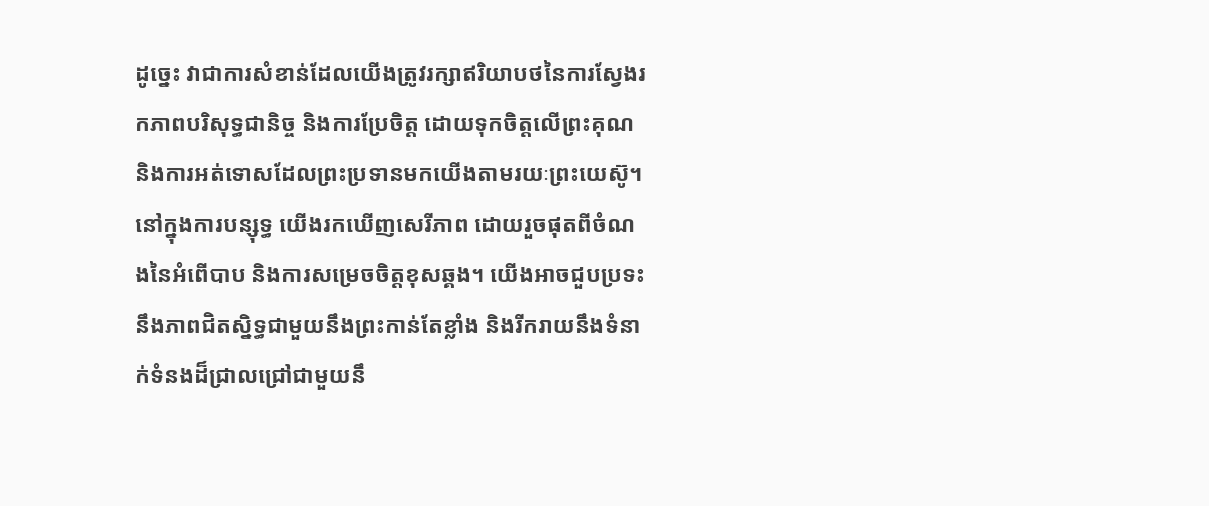ដូច្នេះ វាជាការសំខាន់ដែលយើងត្រូវរក្សាឥរិយាបថនៃការស្វែងរកភាពបរិសុទ្ធជានិច្ច និងការប្រែចិត្ត ដោយទុកចិត្តលើព្រះគុណ និងការអត់ទោសដែលព្រះប្រទានមកយើងតាមរយៈព្រះយេស៊ូ។
នៅក្នុងការបន្សុទ្ធ យើងរកឃើញសេរីភាព ដោយរួចផុតពីចំណងនៃអំពើបាប និងការសម្រេចចិត្តខុសឆ្គង។ យើងអាចជួបប្រទះនឹងភាពជិតស្និទ្ធជាមួយនឹងព្រះកាន់តែខ្លាំង និងរីករាយនឹងទំនាក់ទំនងដ៏ជ្រាលជ្រៅជាមួយនឹ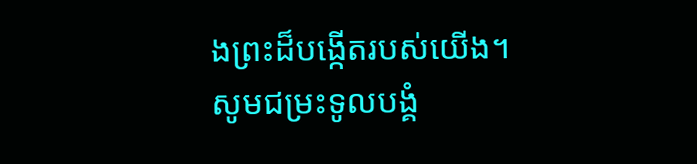ងព្រះដ៏បង្កើតរបស់យើង។
សូមជម្រះទូលបង្គំ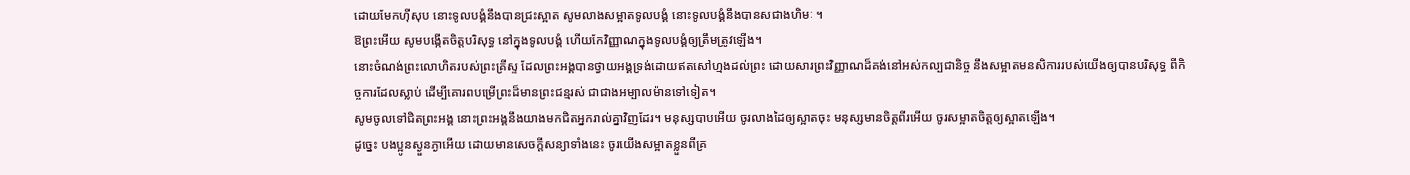ដោយមែកហ៊ីសុប នោះទូលបង្គំនឹងបានជ្រះស្អាត សូមលាងសម្អាតទូលបង្គំ នោះទូលបង្គំនឹងបានសជាងហិមៈ ។
ឱព្រះអើយ សូមបង្កើតចិត្តបរិសុទ្ធ នៅក្នុងទូលបង្គំ ហើយកែវិញ្ញាណក្នុងទូលបង្គំឲ្យត្រឹមត្រូវឡើង។
នោះចំណង់ព្រះលោហិតរបស់ព្រះគ្រីស្ទ ដែលព្រះអង្គបានថ្វាយអង្គទ្រង់ដោយឥតសៅហ្មងដល់ព្រះ ដោយសារព្រះវិញ្ញាណដ៏គង់នៅអស់កល្បជានិច្ច នឹងសម្អាតមនសិការរបស់យើងឲ្យបានបរិសុទ្ធ ពីកិច្ចការដែលស្លាប់ ដើម្បីគោរពបម្រើព្រះដ៏មានព្រះជន្មរស់ ជាជាងអម្បាលម៉ានទៅទៀត។
សូមចូលទៅជិតព្រះអង្គ នោះព្រះអង្គនឹងយាងមកជិតអ្នករាល់គ្នាវិញដែរ។ មនុស្សបាបអើយ ចូរលាងដៃឲ្យស្អាតចុះ មនុស្សមានចិត្តពីរអើយ ចូរសម្អាតចិត្តឲ្យស្អាតឡើង។
ដូច្នេះ បងប្អូនស្ងួនភ្ងាអើយ ដោយមានសេចក្តីសន្យាទាំងនេះ ចូរយើងសម្អាតខ្លួនពីគ្រ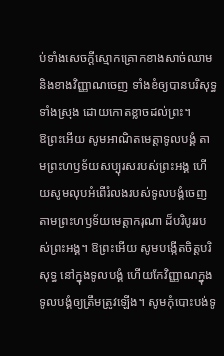ប់ទាំងសេចក្តីស្មោកគ្រោកខាងសាច់ឈាម និងខាងវិញ្ញាណចេញ ទាំងខំឲ្យបានបរិសុទ្ធទាំងស្រុង ដោយកោតខ្លាចដល់ព្រះ។
ឱព្រះអើយ សូមអាណិតមេត្តាទូលបង្គំ តាមព្រះហឫទ័យសប្បុរសរបស់ព្រះអង្គ ហើយសូមលុបអំពើរំលងរបស់ទូលបង្គំចេញ តាមព្រះហឫទ័យមេត្តាករុណា ដ៏បរិបូររបស់ព្រះអង្គ។ ឱព្រះអើយ សូមបង្កើតចិត្តបរិសុទ្ធ នៅក្នុងទូលបង្គំ ហើយកែវិញ្ញាណក្នុងទូលបង្គំឲ្យត្រឹមត្រូវឡើង។ សូមកុំបោះបង់ទូ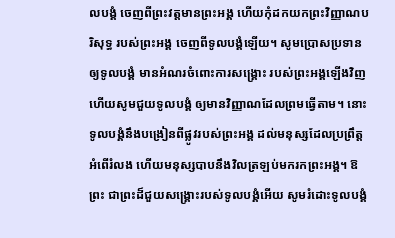លបង្គំ ចេញពីព្រះវត្តមានព្រះអង្គ ហើយកុំដកយកព្រះវិញ្ញាណបរិសុទ្ធ របស់ព្រះអង្គ ចេញពីទូលបង្គំឡើយ។ សូមប្រោសប្រទានឲ្យទូលបង្គំ មានអំណរចំពោះការសង្គ្រោះ របស់ព្រះអង្គឡើងវិញ ហើយសូមជួយទូលបង្គំ ឲ្យមានវិញ្ញាណដែលព្រមធ្វើតាម។ នោះទូលបង្គំនឹងបង្រៀនពីផ្លូវរបស់ព្រះអង្គ ដល់មនុស្សដែលប្រព្រឹត្តអំពើរំលង ហើយមនុស្សបាបនឹងវិលត្រឡប់មករកព្រះអង្គ។ ឱព្រះ ជាព្រះដ៏ជួយសង្គ្រោះរបស់ទូលបង្គំអើយ សូមរំដោះទូលបង្គំ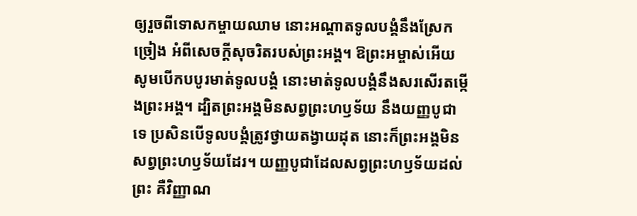ឲ្យរួចពីទោសកម្ចាយឈាម នោះអណ្ដាតទូលបង្គំនឹងស្រែកច្រៀង អំពីសេចក្ដីសុចរិតរបស់ព្រះអង្គ។ ឱព្រះអម្ចាស់អើយ សូមបើកបបូរមាត់ទូលបង្គំ នោះមាត់ទូលបង្គំនឹងសរសើរតម្កើងព្រះអង្គ។ ដ្បិតព្រះអង្គមិនសព្វព្រះហឫទ័យ នឹងយញ្ញបូជាទេ ប្រសិនបើទូលបង្គំត្រូវថ្វាយតង្វាយដុត នោះក៏ព្រះអង្គមិនសព្វព្រះហឫទ័យដែរ។ យញ្ញបូជាដែលសព្វព្រះហឫទ័យដល់ព្រះ គឺវិញ្ញាណ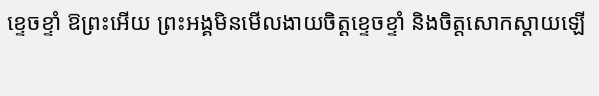ខ្ទេចខ្ទាំ ឱព្រះអើយ ព្រះអង្គមិនមើលងាយចិត្តខ្ទេចខ្ទាំ និងចិត្តសោកស្ដាយឡើ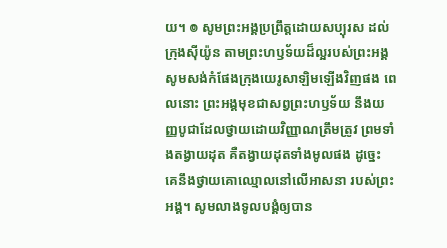យ។ ៙ សូមព្រះអង្គប្រព្រឹត្តដោយសប្បុរស ដល់ក្រុងស៊ីយ៉ូន តាមព្រះហឫទ័យដ៏ល្អរបស់ព្រះអង្គ សូមសង់កំផែងក្រុងយេរូសាឡិមឡើងវិញផង ពេលនោះ ព្រះអង្គមុខជាសព្វព្រះហឫទ័យ នឹងយញ្ញបូជាដែលថ្វាយដោយវិញ្ញាណត្រឹមត្រូវ ព្រមទាំងតង្វាយដុត គឺតង្វាយដុតទាំងមូលផង ដូច្នេះ គេនឹងថ្វាយគោឈ្មោលនៅលើអាសនា របស់ព្រះអង្គ។ សូមលាងទូលបង្គំឲ្យបាន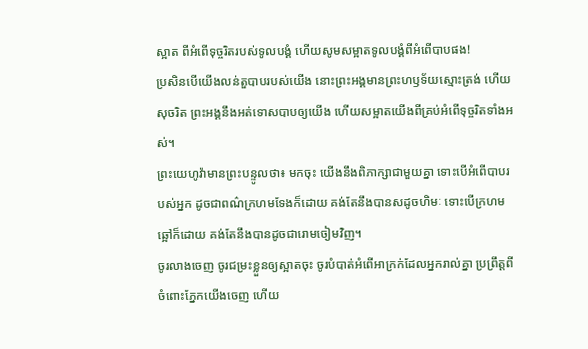ស្អាត ពីអំពើទុច្ចរិតរបស់ទូលបង្គំ ហើយសូមសម្អាតទូលបង្គំពីអំពើបាបផង!
ប្រសិនបើយើងលន់តួបាបរបស់យើង នោះព្រះអង្គមានព្រះហឫទ័យស្មោះត្រង់ ហើយសុចរិត ព្រះអង្គនឹងអត់ទោសបាបឲ្យយើង ហើយសម្អាតយើងពីគ្រប់អំពើទុច្ចរិតទាំងអស់។
ព្រះយេហូវ៉ាមានព្រះបន្ទូលថា៖ មកចុះ យើងនឹងពិភាក្សាជាមួយគ្នា ទោះបើអំពើបាបរបស់អ្នក ដូចជាពណ៌ក្រហមទែងក៏ដោយ គង់តែនឹងបានសដូចហិមៈ ទោះបើក្រហមឆ្អៅក៏ដោយ គង់តែនឹងបានដូចជារោមចៀមវិញ។
ចូរលាងចេញ ចូរជម្រះខ្លួនឲ្យស្អាតចុះ ចូរបំបាត់អំពើអាក្រក់ដែលអ្នករាល់គ្នា ប្រព្រឹត្តពីចំពោះភ្នែកយើងចេញ ហើយ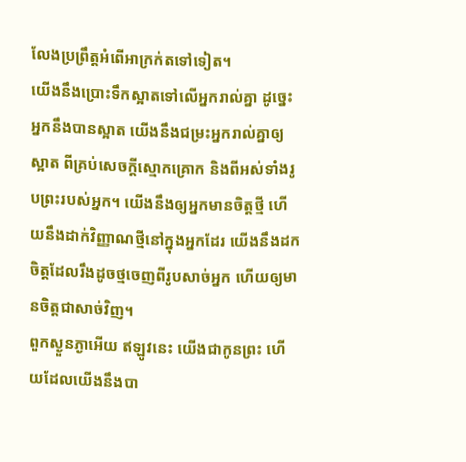លែងប្រព្រឹត្តអំពើអាក្រក់តទៅទៀត។
យើងនឹងប្រោះទឹកស្អាតទៅលើអ្នករាល់គ្នា ដូចេ្នះ អ្នកនឹងបានស្អាត យើងនឹងជម្រះអ្នករាល់គ្នាឲ្យស្អាត ពីគ្រប់សេចក្ដីស្មោកគ្រោក និងពីអស់ទាំងរូបព្រះរបស់អ្នក។ យើងនឹងឲ្យអ្នកមានចិត្តថ្មី ហើយនឹងដាក់វិញ្ញាណថ្មីនៅក្នុងអ្នកដែរ យើងនឹងដកចិត្តដែលរឹងដូចថ្មចេញពីរូបសាច់អ្នក ហើយឲ្យមានចិត្តជាសាច់វិញ។
ពួកស្ងួនភ្ងាអើយ ឥឡូវនេះ យើងជាកូនព្រះ ហើយដែលយើងនឹងបា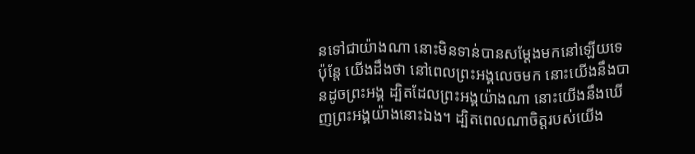នទៅជាយ៉ាងណា នោះមិនទាន់បានសម្តែងមកនៅឡើយទេ ប៉ុន្តែ យើងដឹងថា នៅពេលព្រះអង្គលេចមក នោះយើងនឹងបានដូចព្រះអង្គ ដ្បិតដែលព្រះអង្គយ៉ាងណា នោះយើងនឹងឃើញព្រះអង្គយ៉ាងនោះឯង។ ដ្បិតពេលណាចិត្តរបស់យើង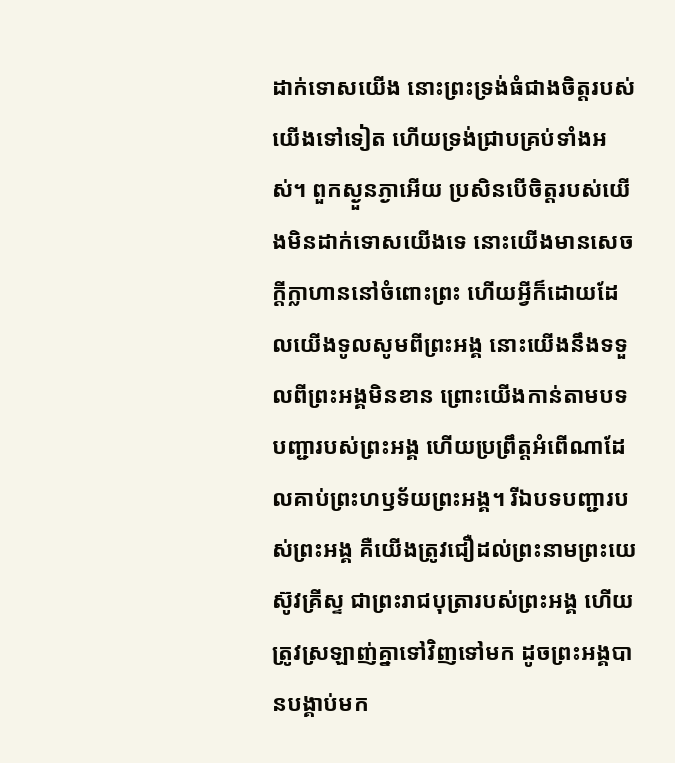ដាក់ទោសយើង នោះព្រះទ្រង់ធំជាងចិត្តរបស់យើងទៅទៀត ហើយទ្រង់ជ្រាបគ្រប់ទាំងអស់។ ពួកស្ងួនភ្ងាអើយ ប្រសិនបើចិត្តរបស់យើងមិនដាក់ទោសយើងទេ នោះយើងមានសេចក្ដីក្លាហាននៅចំពោះព្រះ ហើយអ្វីក៏ដោយដែលយើងទូលសូមពីព្រះអង្គ នោះយើងនឹងទទួលពីព្រះអង្គមិនខាន ព្រោះយើងកាន់តាមបទបញ្ជារបស់ព្រះអង្គ ហើយប្រព្រឹត្តអំពើណាដែលគាប់ព្រះហឫទ័យព្រះអង្គ។ រីឯបទបញ្ជារបស់ព្រះអង្គ គឺយើងត្រូវជឿដល់ព្រះនាមព្រះយេស៊ូវគ្រីស្ទ ជាព្រះរាជបុត្រារបស់ព្រះអង្គ ហើយត្រូវស្រឡាញ់គ្នាទៅវិញទៅមក ដូចព្រះអង្គបានបង្គាប់មក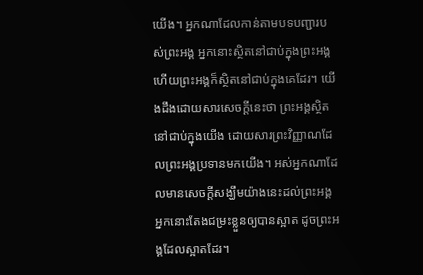យើង។ អ្នកណាដែលកាន់តាមបទបញ្ជារបស់ព្រះអង្គ អ្នកនោះស្ថិតនៅជាប់ក្នុងព្រះអង្គ ហើយព្រះអង្គក៏ស្ថិតនៅជាប់ក្នុងគេដែរ។ យើងដឹងដោយសារសេចក្ដីនេះថា ព្រះអង្គស្ថិតនៅជាប់ក្នុងយើង ដោយសារព្រះវិញ្ញាណដែលព្រះអង្គប្រទានមកយើង។ អស់អ្នកណាដែលមានសេចក្ដីសង្ឃឹមយ៉ាងនេះដល់ព្រះអង្គ អ្នកនោះតែងជម្រះខ្លួនឲ្យបានស្អាត ដូចព្រះអង្គដែលស្អាតដែរ។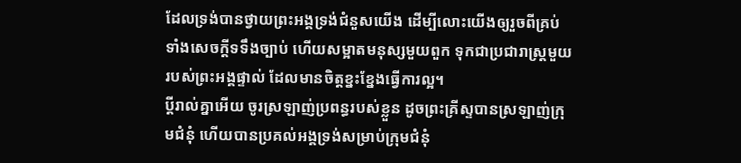ដែលទ្រង់បានថ្វាយព្រះអង្គទ្រង់ជំនួសយើង ដើម្បីលោះយើងឲ្យរួចពីគ្រប់ទាំងសេចក្ដីទទឹងច្បាប់ ហើយសម្អាតមនុស្សមួយពួក ទុកជាប្រជារាស្ត្រមួយរបស់ព្រះអង្គផ្ទាល់ ដែលមានចិត្តខ្នះខ្នែងធ្វើការល្អ។
ប្ដីរាល់គ្នាអើយ ចូរស្រឡាញ់ប្រពន្ធរបស់ខ្លួន ដូចព្រះគ្រីស្ទបានស្រឡាញ់ក្រុមជំនុំ ហើយបានប្រគល់អង្គទ្រង់សម្រាប់ក្រុមជំនុំ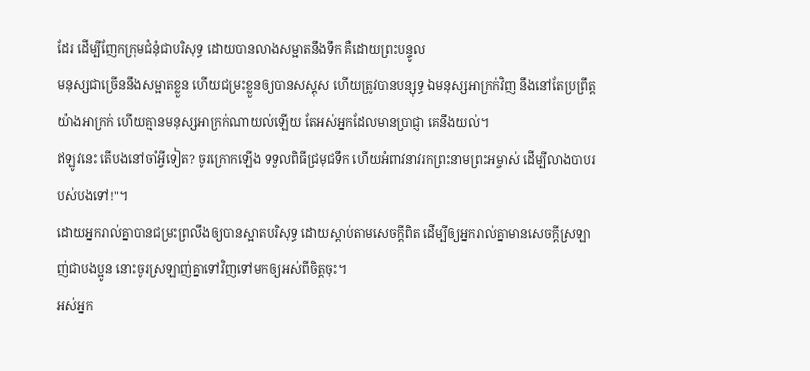ដែរ ដើម្បីញែកក្រុមជំនុំជាបរិសុទ្ធ ដោយបានលាងសម្អាតនឹងទឹក គឺដោយព្រះបន្ទូល
មនុស្សជាច្រើននឹងសម្អាតខ្លួន ហើយជម្រះខ្លួនឲ្យបានសស្គុស ហើយត្រូវបានបន្សុទ្ធ ឯមនុស្សអាក្រក់វិញ នឹងនៅតែប្រព្រឹត្តយ៉ាងអាក្រក់ ហើយគ្មានមនុស្សអាក្រក់ណាយល់ឡើយ តែអស់អ្នកដែលមានប្រាជ្ញា គេនឹងយល់។
ឥឡូវនេះ តើបងនៅចាំអ្វីទៀត? ចូរក្រោកឡើង ទទួលពិធីជ្រមុជទឹក ហើយអំពាវនាវរកព្រះនាមព្រះអម្ចាស់ ដើម្បីលាងបាបរបស់បងទៅ!"។
ដោយអ្នករាល់គ្នាបានជម្រះព្រលឹងឲ្យបានស្អាតបរិសុទ្ធ ដោយស្តាប់តាមសេចក្តីពិត ដើម្បីឲ្យអ្នករាល់គ្នាមានសេចក្តីស្រឡាញ់ជាបងប្អូន នោះចូរស្រឡាញ់គ្នាទៅវិញទៅមកឲ្យអស់ពីចិត្តចុះ។
អស់អ្នក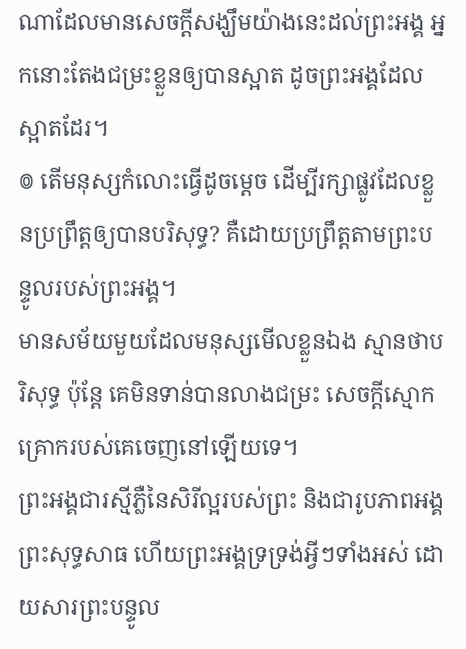ណាដែលមានសេចក្ដីសង្ឃឹមយ៉ាងនេះដល់ព្រះអង្គ អ្នកនោះតែងជម្រះខ្លួនឲ្យបានស្អាត ដូចព្រះអង្គដែលស្អាតដែរ។
៙ តើមនុស្សកំលោះធ្វើដូចម្ដេច ដើម្បីរក្សាផ្លូវដែលខ្លួនប្រព្រឹត្តឲ្យបានបរិសុទ្ធ? គឺដោយប្រព្រឹត្តតាមព្រះបន្ទូលរបស់ព្រះអង្គ។
មានសម័យមួយដែលមនុស្សមើលខ្លួនឯង ស្មានថាបរិសុទ្ធ ប៉ុន្តែ គេមិនទាន់បានលាងជម្រះ សេចក្ដីស្មោកគ្រោករបស់គេចេញនៅឡើយទេ។
ព្រះអង្គជារស្មីភ្លឺនៃសិរីល្អរបស់ព្រះ និងជារូបភាពអង្គព្រះសុទ្ធសាធ ហើយព្រះអង្គទ្រទ្រង់អ្វីៗទាំងអស់ ដោយសារព្រះបន្ទូល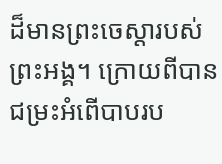ដ៏មានព្រះចេស្តារបស់ព្រះអង្គ។ ក្រោយពីបានជម្រះអំពើបាបរប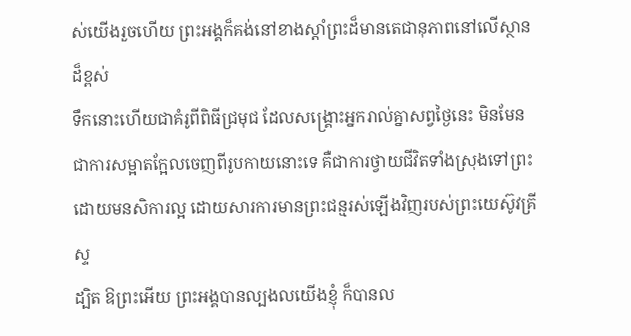ស់យើងរួចហើយ ព្រះអង្គក៏គង់នៅខាងស្តាំព្រះដ៏មានតេជានុភាពនៅលើស្ថានដ៏ខ្ពស់
ទឹកនោះហើយជាគំរូពីពិធីជ្រមុជ ដែលសង្គ្រោះអ្នករាល់គ្នាសព្វថ្ងៃនេះ មិនមែនជាការសម្អាតក្អែលចេញពីរូបកាយនោះទេ គឺជាការថ្វាយជីវិតទាំងស្រុងទៅព្រះ ដោយមនសិការល្អ ដោយសារការមានព្រះជន្មរស់ឡើងវិញរបស់ព្រះយេស៊ូវគ្រីស្ទ
ដ្បិត ឱព្រះអើយ ព្រះអង្គបានល្បងលយើងខ្ញុំ ក៏បានល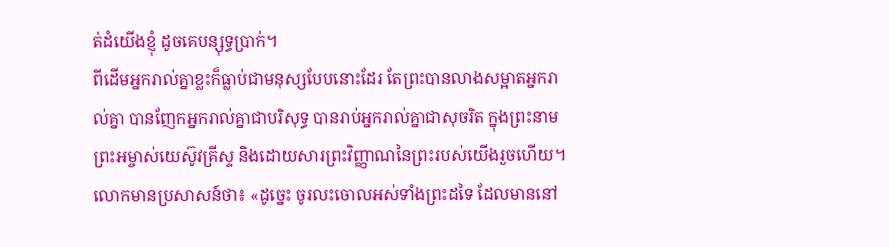ត់ដំយើងខ្ញុំ ដូចគេបន្សុទ្ធប្រាក់។
ពីដើមអ្នករាល់គ្នាខ្លះក៏ធ្លាប់ជាមនុស្សបែបនោះដែរ តែព្រះបានលាងសម្អាតអ្នករាល់គ្នា បានញែកអ្នករាល់គ្នាជាបរិសុទ្ធ បានរាប់អ្នករាល់គ្នាជាសុចរិត ក្នុងព្រះនាមព្រះអម្ចាស់យេស៊ូវគ្រីស្ទ និងដោយសារព្រះវិញ្ញាណនៃព្រះរបស់យើងរួចហើយ។
លោកមានប្រសាសន៍ថា៖ «ដូច្នេះ ចូរលះចោលអស់ទាំងព្រះដទៃ ដែលមាននៅ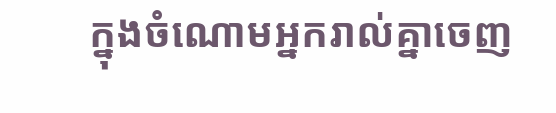ក្នុងចំណោមអ្នករាល់គ្នាចេញ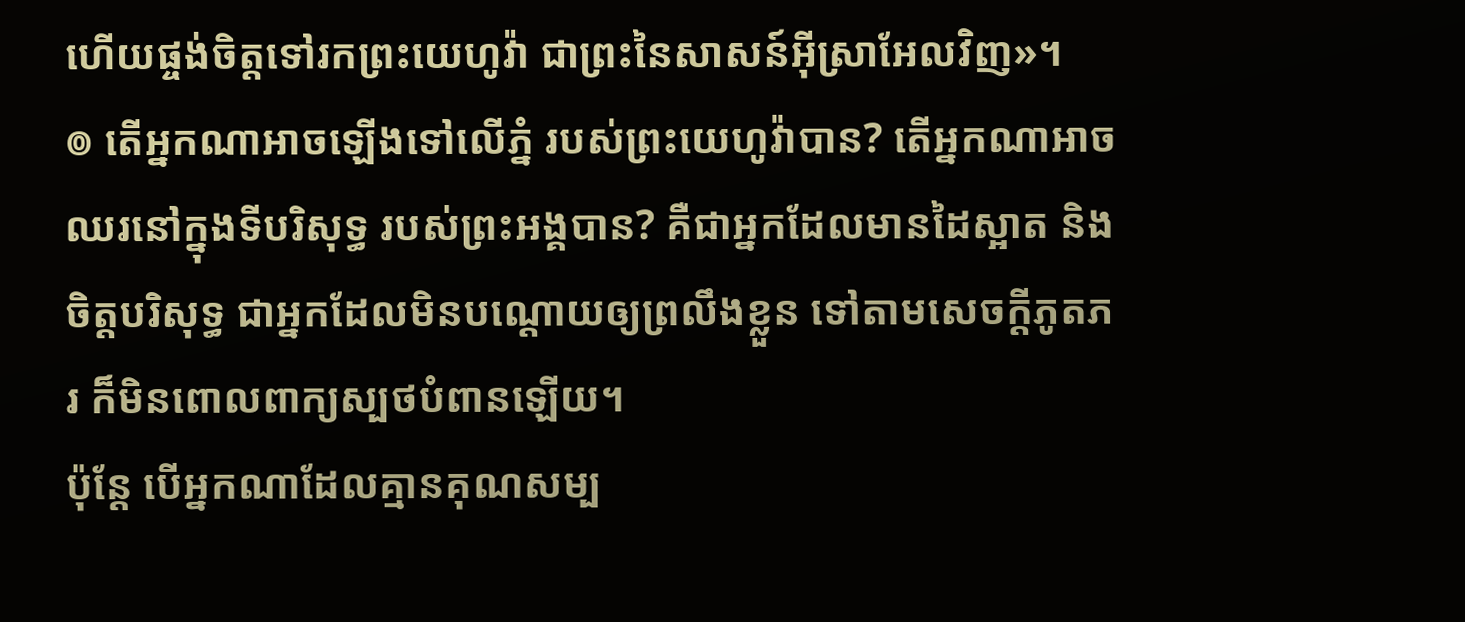ហើយផ្ចង់ចិត្តទៅរកព្រះយេហូវ៉ា ជាព្រះនៃសាសន៍អ៊ីស្រាអែលវិញ»។
៙ តើអ្នកណាអាចឡើងទៅលើភ្នំ របស់ព្រះយេហូវ៉ាបាន? តើអ្នកណាអាចឈរនៅក្នុងទីបរិសុទ្ធ របស់ព្រះអង្គបាន? គឺជាអ្នកដែលមានដៃស្អាត និងចិត្តបរិសុទ្ធ ជាអ្នកដែលមិនបណ្ដោយឲ្យព្រលឹងខ្លួន ទៅតាមសេចក្ដីភូតភរ ក៏មិនពោលពាក្យស្បថបំពានឡើយ។
ប៉ុន្ដែ បើអ្នកណាដែលគ្មានគុណសម្ប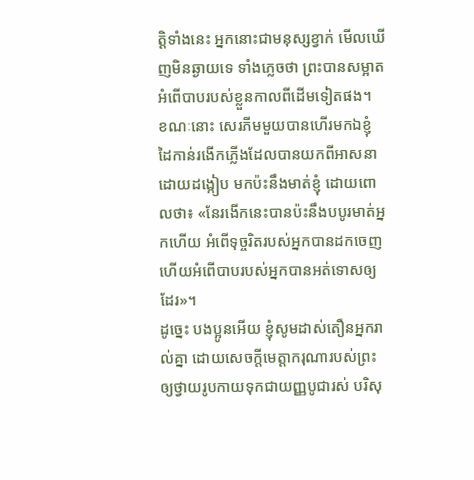ត្តិទាំងនេះ អ្នកនោះជាមនុស្សខ្វាក់ មើលឃើញមិនឆ្ងាយទេ ទាំងភ្លេចថា ព្រះបានសម្អាតអំពើបាបរបស់ខ្លួនកាលពីដើមទៀតផង។
ខណៈនោះ សេរភីមមួយបានហើរមកឯខ្ញុំ ដៃកាន់រងើកភ្លើងដែលបានយកពីអាសនាដោយដង្កៀប មកប៉ះនឹងមាត់ខ្ញុំ ដោយពោលថា៖ «នែរងើកនេះបានប៉ះនឹងបបូរមាត់អ្នកហើយ អំពើទុច្ចរិតរបស់អ្នកបានដកចេញ ហើយអំពើបាបរបស់អ្នកបានអត់ទោសឲ្យដែរ»។
ដូច្នេះ បងប្អូនអើយ ខ្ញុំសូមដាស់តឿនអ្នករាល់គ្នា ដោយសេចក្តីមេត្តាករុណារបស់ព្រះ ឲ្យថ្វាយរូបកាយទុកជាយញ្ញបូជារស់ បរិសុ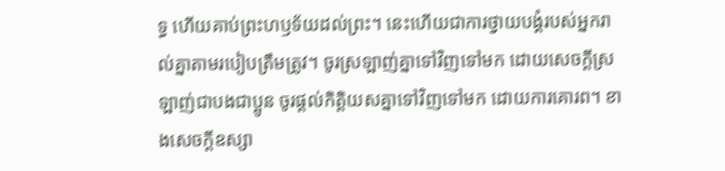ទ្ធ ហើយគាប់ព្រះហឫទ័យដល់ព្រះ។ នេះហើយជាការថ្វាយបង្គំរបស់អ្នករាល់គ្នាតាមរបៀបត្រឹមត្រូវ។ ចូរស្រឡាញ់គ្នាទៅវិញទៅមក ដោយសេចក្ដីស្រឡាញ់ជាបងជាប្អូន ចូរផ្តល់កិត្តិយសគ្នាទៅវិញទៅមក ដោយការគោរព។ ខាងសេចក្ដីឧស្សា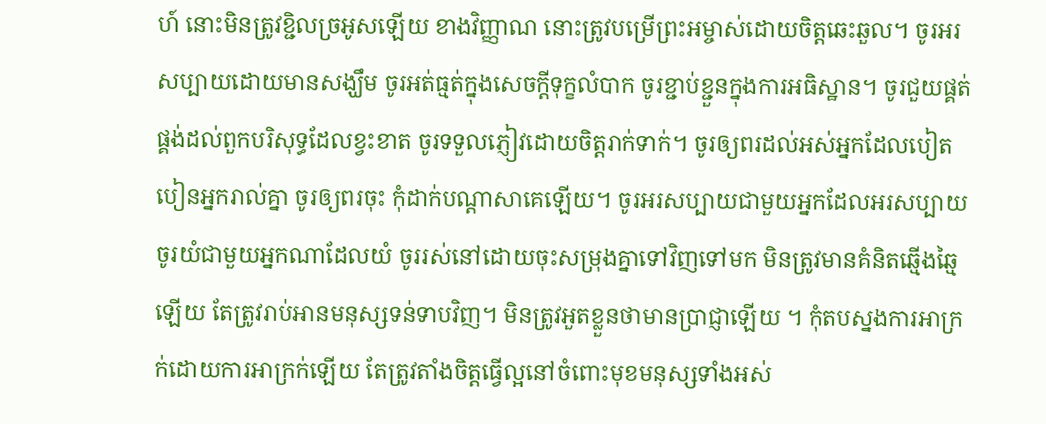ហ៍ នោះមិនត្រូវខ្ជិលច្រអូសឡើយ ខាងវិញ្ញាណ នោះត្រូវបម្រើព្រះអម្ចាស់ដោយចិត្តឆេះឆួល។ ចូរអរសប្បាយដោយមានសង្ឃឹម ចូរអត់ធ្មត់ក្នុងសេចក្តីទុក្ខលំបាក ចូរខ្ជាប់ខ្ជួនក្នុងការអធិស្ឋាន។ ចូរជួយផ្គត់ផ្គង់ដល់ពួកបរិសុទ្ធដែលខ្វះខាត ចូរទទួលភ្ញៀវដោយចិត្តរាក់ទាក់។ ចូរឲ្យពរដល់អស់អ្នកដែលបៀតបៀនអ្នករាល់គ្នា ចូរឲ្យពរចុះ កុំដាក់បណ្ដាសាគេឡើយ។ ចូរអរសប្បាយជាមួយអ្នកដែលអរសប្បាយ ចូរយំជាមួយអ្នកណាដែលយំ ចូររស់នៅដោយចុះសម្រុងគ្នាទៅវិញទៅមក មិនត្រូវមានគំនិតឆ្មើងឆ្មៃឡើយ តែត្រូវរាប់អានមនុស្សទន់ទាបវិញ។ មិនត្រូវអួតខ្លួនថាមានប្រាជ្ញាឡើយ ។ កុំតបស្នងការអាក្រក់ដោយការអាក្រក់ឡើយ តែត្រូវតាំងចិត្តធ្វើល្អនៅចំពោះមុខមនុស្សទាំងអស់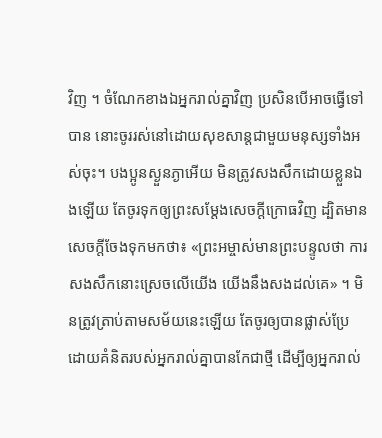វិញ ។ ចំណែកខាងឯអ្នករាល់គ្នាវិញ ប្រសិនបើអាចធ្វើទៅបាន នោះចូររស់នៅដោយសុខសាន្តជាមួយមនុស្សទាំងអស់ចុះ។ បងប្អូនស្ងួនភ្ងាអើយ មិនត្រូវសងសឹកដោយខ្លួនឯងឡើយ តែចូរទុកឲ្យព្រះសម្ដែងសេចក្ដីក្រោធវិញ ដ្បិតមានសេចក្តីចែងទុកមកថា៖ «ព្រះអម្ចាស់មានព្រះបន្ទូលថា ការសងសឹកនោះស្រេចលើយើង យើងនឹងសងដល់គេ» ។ មិនត្រូវត្រាប់តាមសម័យនេះឡើយ តែចូរឲ្យបានផ្លាស់ប្រែ ដោយគំនិតរបស់អ្នករាល់គ្នាបានកែជាថ្មី ដើម្បីឲ្យអ្នករាល់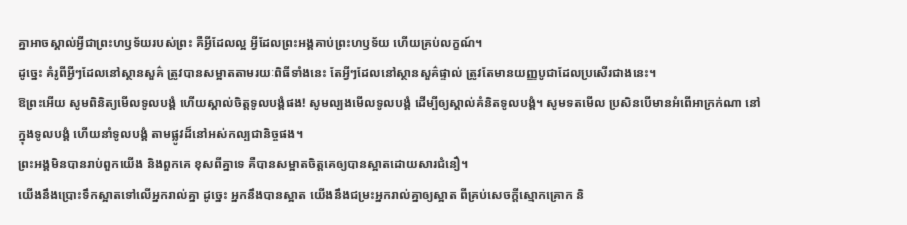គ្នាអាចស្គាល់អ្វីជាព្រះហឫទ័យរបស់ព្រះ គឺអ្វីដែលល្អ អ្វីដែលព្រះអង្គគាប់ព្រះហឫទ័យ ហើយគ្រប់លក្ខណ៍។
ដូច្នេះ គំរូពីអ្វីៗដែលនៅស្ថានសួគ៌ ត្រូវបានសម្អាតតាមរយៈពិធីទាំងនេះ តែអ្វីៗដែលនៅស្ថានសួគ៌ផ្ទាល់ ត្រូវតែមានយញ្ញបូជាដែលប្រសើរជាងនេះ។
ឱព្រះអើយ សូមពិនិត្យមើលទូលបង្គំ ហើយស្គាល់ចិត្តទូលបង្គំផង! សូមល្បងមើលទូលបង្គំ ដើម្បីឲ្យស្គាល់គំនិតទូលបង្គំ។ សូមទតមើល ប្រសិនបើមានអំពើអាក្រក់ណា នៅក្នុងទូលបង្គំ ហើយនាំទូលបង្គំ តាមផ្លូវដ៏នៅអស់កល្បជានិច្ចផង។
ព្រះអង្គមិនបានរាប់ពួកយើង និងពួកគេ ខុសពីគ្នាទេ គឺបានសម្អាតចិត្តគេឲ្យបានស្អាតដោយសារជំនឿ។
យើងនឹងប្រោះទឹកស្អាតទៅលើអ្នករាល់គ្នា ដូចេ្នះ អ្នកនឹងបានស្អាត យើងនឹងជម្រះអ្នករាល់គ្នាឲ្យស្អាត ពីគ្រប់សេចក្ដីស្មោកគ្រោក និ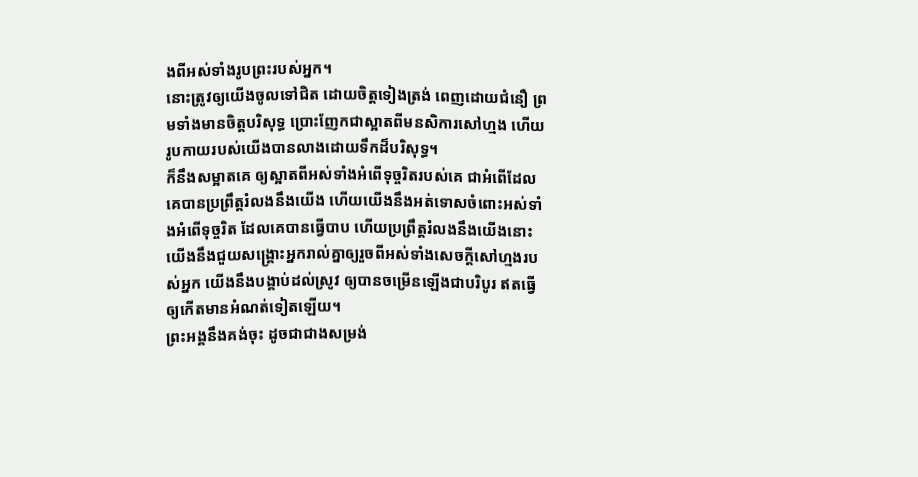ងពីអស់ទាំងរូបព្រះរបស់អ្នក។
នោះត្រូវឲ្យយើងចូលទៅជិត ដោយចិត្តទៀងត្រង់ ពេញដោយជំនឿ ព្រមទាំងមានចិត្តបរិសុទ្ធ ប្រោះញែកជាស្អាតពីមនសិការសៅហ្មង ហើយរូបកាយរបស់យើងបានលាងដោយទឹកដ៏បរិសុទ្ធ។
ក៏នឹងសម្អាតគេ ឲ្យស្អាតពីអស់ទាំងអំពើទុច្ចរិតរបស់គេ ជាអំពើដែលគេបានប្រព្រឹត្តរំលងនឹងយើង ហើយយើងនឹងអត់ទោសចំពោះអស់ទាំងអំពើទុច្ចរិត ដែលគេបានធ្វើបាប ហើយប្រព្រឹត្តរំលងនឹងយើងនោះ
យើងនឹងជួយសង្គ្រោះអ្នករាល់គ្នាឲ្យរួចពីអស់ទាំងសេចក្ដីសៅហ្មងរបស់អ្នក យើងនឹងបង្គាប់ដល់ស្រូវ ឲ្យបានចម្រើនឡើងជាបរិបូរ ឥតធ្វើឲ្យកើតមានអំណត់ទៀតឡើយ។
ព្រះអង្គនឹងគង់ចុះ ដូចជាជាងសម្រង់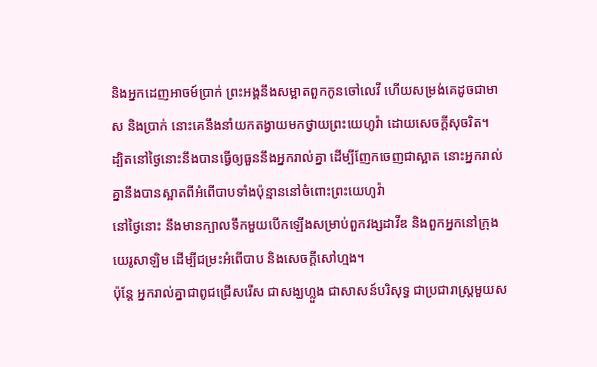និងអ្នកដេញអាចម៍ប្រាក់ ព្រះអង្គនឹងសម្អាតពួកកូនចៅលេវី ហើយសម្រង់គេដូចជាមាស និងប្រាក់ នោះគេនឹងនាំយកតង្វាយមកថ្វាយព្រះយេហូវ៉ា ដោយសេចក្ដីសុចរិត។
ដ្បិតនៅថ្ងៃនោះនឹងបានធ្វើឲ្យធួននឹងអ្នករាល់គ្នា ដើម្បីញែកចេញជាស្អាត នោះអ្នករាល់គ្នានឹងបានស្អាតពីអំពើបាបទាំងប៉ុន្មាននៅចំពោះព្រះយេហូវ៉ា
នៅថ្ងៃនោះ នឹងមានក្បាលទឹកមួយបើកឡើងសម្រាប់ពួកវង្សដាវីឌ និងពួកអ្នកនៅក្រុងយេរូសាឡិម ដើម្បីជម្រះអំពើបាប និងសេចក្ដីសៅហ្មង។
ប៉ុន្តែ អ្នករាល់គ្នាជាពូជជ្រើសរើស ជាសង្ឃហ្លួង ជាសាសន៍បរិសុទ្ធ ជាប្រជារាស្ត្រមួយស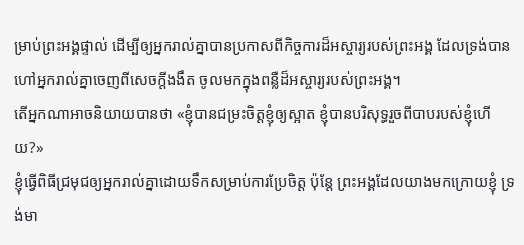ម្រាប់ព្រះអង្គផ្ទាល់ ដើម្បីឲ្យអ្នករាល់គ្នាបានប្រកាសពីកិច្ចការដ៏អស្ចារ្យរបស់ព្រះអង្គ ដែលទ្រង់បានហៅអ្នករាល់គ្នាចេញពីសេចក្តីងងឹត ចូលមកក្នុងពន្លឺដ៏អស្ចារ្យរបស់ព្រះអង្គ។
តើអ្នកណាអាចនិយាយបានថា «ខ្ញុំបានជម្រះចិត្តខ្ញុំឲ្យស្អាត ខ្ញុំបានបរិសុទ្ធរួចពីបាបរបស់ខ្ញុំហើយ?»
ខ្ញុំធ្វើពិធីជ្រមុជឲ្យអ្នករាល់គ្នាដោយទឹកសម្រាប់ការប្រែចិត្ត ប៉ុន្តែ ព្រះអង្គដែលយាងមកក្រោយខ្ញុំ ទ្រង់មា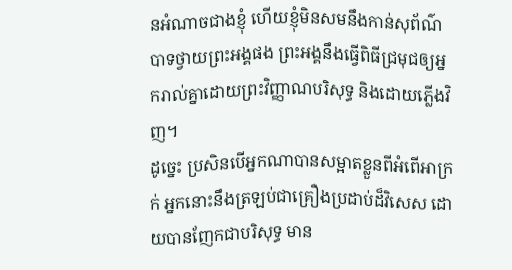នអំណាចជាងខ្ញុំ ហើយខ្ញុំមិនសមនឹងកាន់សុព័ណ៌បាទថ្វាយព្រះអង្គផង ព្រះអង្គនឹងធ្វើពិធីជ្រមុជឲ្យអ្នករាល់គ្នាដោយព្រះវិញ្ញាណបរិសុទ្ធ និងដោយភ្លើងវិញ។
ដូច្នេះ ប្រសិនបើអ្នកណាបានសម្អាតខ្លួនពីអំពើអាក្រក់ អ្នកនោះនឹងត្រឡប់ជាគ្រឿងប្រដាប់ដ៏វិសេស ដោយបានញែកជាបរិសុទ្ធ មាន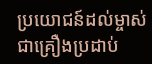ប្រយោជន៍ដល់ម្ចាស់ ជាគ្រឿងប្រដាប់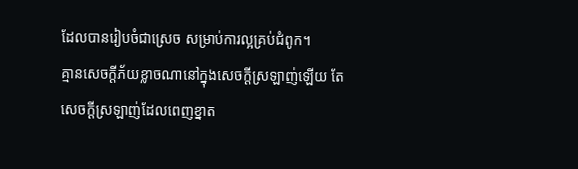ដែលបានរៀបចំជាស្រេច សម្រាប់ការល្អគ្រប់ជំពូក។
គ្មានសេចក្ដីភ័យខ្លាចណានៅក្នុងសេចក្ដីស្រឡាញ់ឡើយ តែសេចក្ដីស្រឡាញ់ដែលពេញខ្នាត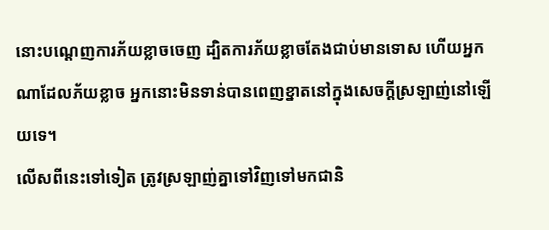នោះបណ្តេញការភ័យខ្លាចចេញ ដ្បិតការភ័យខ្លាចតែងជាប់មានទោស ហើយអ្នកណាដែលភ័យខ្លាច អ្នកនោះមិនទាន់បានពេញខ្នាតនៅក្នុងសេចក្ដីស្រឡាញ់នៅឡើយទេ។
លើសពីនេះទៅទៀត ត្រូវស្រឡាញ់គ្នាទៅវិញទៅមកជានិ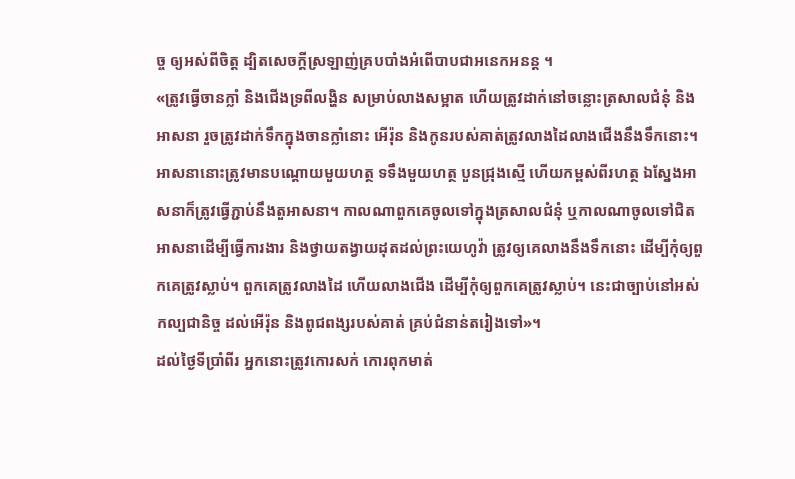ច្ច ឲ្យអស់ពីចិត្ត ដ្បិតសេចក្តីស្រឡាញ់គ្របបាំងអំពើបាបជាអនេកអនន្ត ។
«ត្រូវធ្វើចានក្លាំ និងជើងទ្រពីលង្ហិន សម្រាប់លាងសម្អាត ហើយត្រូវដាក់នៅចន្លោះត្រសាលជំនុំ និងអាសនា រួចត្រូវដាក់ទឹកក្នុងចានក្លាំនោះ អើរ៉ុន និងកូនរបស់គាត់ត្រូវលាងដៃលាងជើងនឹងទឹកនោះ។ អាសនានោះត្រូវមានបណ្តោយមួយហត្ថ ទទឹងមួយហត្ថ បួនជ្រុងស្មើ ហើយកម្ពស់ពីរហត្ថ ឯស្នែងអាសនាក៏ត្រូវធ្វើភ្ជាប់នឹងតួអាសនា។ កាលណាពួកគេចូលទៅក្នុងត្រសាលជំនុំ ឬកាលណាចូលទៅជិតអាសនាដើម្បីធ្វើការងារ និងថ្វាយតង្វាយដុតដល់ព្រះយេហូវ៉ា ត្រូវឲ្យគេលាងនឹងទឹកនោះ ដើម្បីកុំឲ្យពួកគេត្រូវស្លាប់។ ពួកគេត្រូវលាងដៃ ហើយលាងជើង ដើម្បីកុំឲ្យពួកគេត្រូវស្លាប់។ នេះជាច្បាប់នៅអស់កល្បជានិច្ច ដល់អើរ៉ុន និងពូជពង្សរបស់គាត់ គ្រប់ជំនាន់តរៀងទៅ»។
ដល់ថ្ងៃទីប្រាំពីរ អ្នកនោះត្រូវកោរសក់ កោរពុកមាត់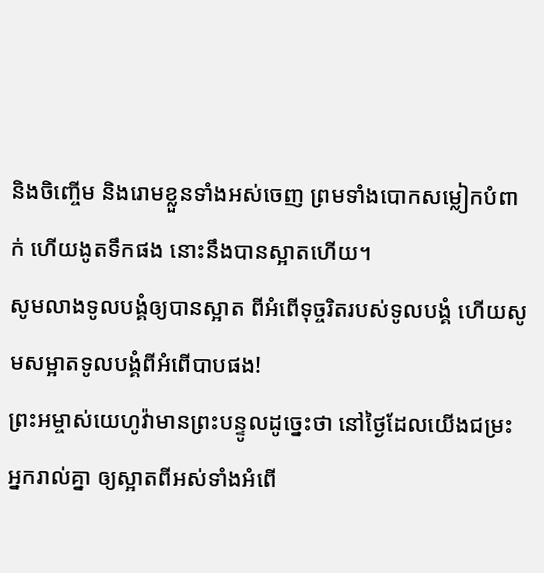និងចិញ្ចើម និងរោមខ្លួនទាំងអស់ចេញ ព្រមទាំងបោកសម្លៀកបំពាក់ ហើយងូតទឹកផង នោះនឹងបានស្អាតហើយ។
សូមលាងទូលបង្គំឲ្យបានស្អាត ពីអំពើទុច្ចរិតរបស់ទូលបង្គំ ហើយសូមសម្អាតទូលបង្គំពីអំពើបាបផង!
ព្រះអម្ចាស់យេហូវ៉ាមានព្រះបន្ទូលដូច្នេះថា នៅថ្ងៃដែលយើងជម្រះអ្នករាល់គ្នា ឲ្យស្អាតពីអស់ទាំងអំពើ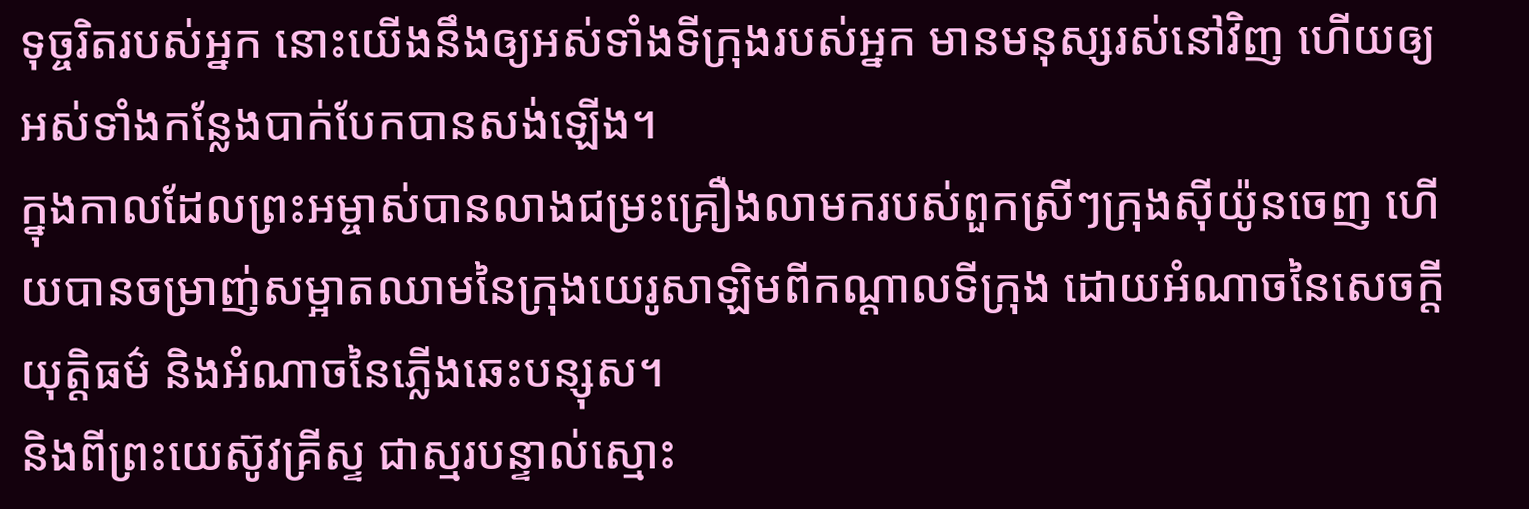ទុច្ចរិតរបស់អ្នក នោះយើងនឹងឲ្យអស់ទាំងទីក្រុងរបស់អ្នក មានមនុស្សរស់នៅវិញ ហើយឲ្យអស់ទាំងកន្លែងបាក់បែកបានសង់ឡើង។
ក្នុងកាលដែលព្រះអម្ចាស់បានលាងជម្រះគ្រឿងលាមករបស់ពួកស្រីៗក្រុងស៊ីយ៉ូនចេញ ហើយបានចម្រាញ់សម្អាតឈាមនៃក្រុងយេរូសាឡិមពីកណ្ដាលទីក្រុង ដោយអំណាចនៃសេចក្ដីយុត្តិធម៌ និងអំណាចនៃភ្លើងឆេះបន្សុស។
និងពីព្រះយេស៊ូវគ្រីស្ទ ជាស្មរបន្ទាល់ស្មោះ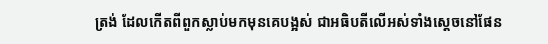ត្រង់ ដែលកើតពីពួកស្លាប់មកមុនគេបង្អស់ ជាអធិបតីលើអស់ទាំងស្តេចនៅផែន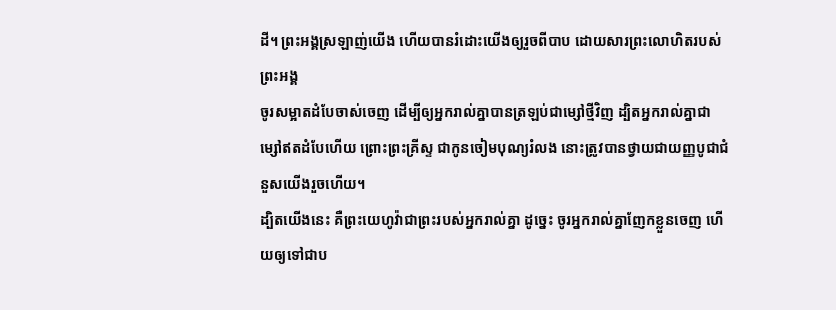ដី។ ព្រះអង្គស្រឡាញ់យើង ហើយបានរំដោះយើងឲ្យរួចពីបាប ដោយសារព្រះលោហិតរបស់ព្រះអង្គ
ចូរសម្អាតដំបែចាស់ចេញ ដើម្បីឲ្យអ្នករាល់គ្នាបានត្រឡប់ជាម្សៅថ្មីវិញ ដ្បិតអ្នករាល់គ្នាជាម្សៅឥតដំបែហើយ ព្រោះព្រះគ្រីស្ទ ជាកូនចៀមបុណ្យរំលង នោះត្រូវបានថ្វាយជាយញ្ញបូជាជំនួសយើងរួចហើយ។
ដ្បិតយើងនេះ គឺព្រះយេហូវ៉ាជាព្រះរបស់អ្នករាល់គ្នា ដូច្នេះ ចូរអ្នករាល់គ្នាញែកខ្លួនចេញ ហើយឲ្យទៅជាប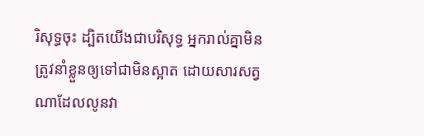រិសុទ្ធចុះ ដ្បិតយើងជាបរិសុទ្ធ អ្នករាល់គ្នាមិនត្រូវនាំខ្លួនឲ្យទៅជាមិនស្អាត ដោយសារសត្វណាដែលលូនវា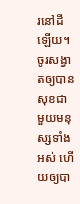រនៅដីឡើយ។
ចូរសង្វាតឲ្យបានសុខជាមួយមនុស្សទាំងអស់ ហើយឲ្យបា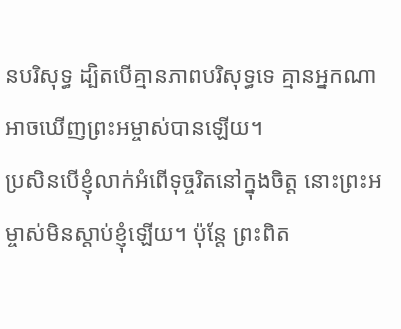នបរិសុទ្ធ ដ្បិតបើគ្មានភាពបរិសុទ្ធទេ គ្មានអ្នកណាអាចឃើញព្រះអម្ចាស់បានឡើយ។
ប្រសិនបើខ្ញុំលាក់អំពើទុច្ចរិតនៅក្នុងចិត្ត នោះព្រះអម្ចាស់មិនស្តាប់ខ្ញុំឡើយ។ ប៉ុន្តែ ព្រះពិត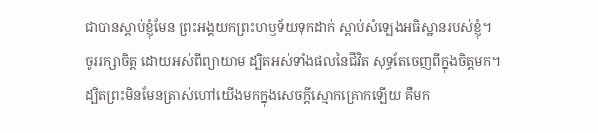ជាបានស្តាប់ខ្ញុំមែន ព្រះអង្គយកព្រះហឫទ័យទុកដាក់ ស្តាប់សំឡេងអធិស្ឋានរបស់ខ្ញុំ។
ចូររក្សាចិត្ត ដោយអស់ពីព្យាយាម ដ្បិតអស់ទាំងផលនៃជីវិត សុទ្ធតែចេញពីក្នុងចិត្តមក។
ដ្បិតព្រះមិនមែនត្រាស់ហៅយើងមកក្នុងសេចក្ដីស្មោកគ្រោកឡើយ គឺមក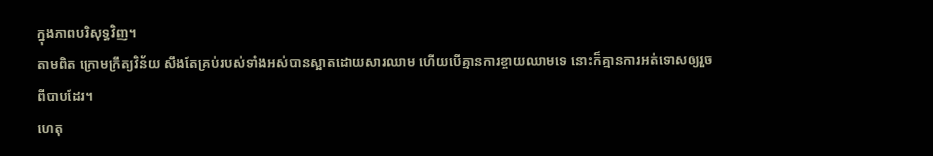ក្នុងភាពបរិសុទ្ធវិញ។
តាមពិត ក្រោមក្រឹត្យវិន័យ សឹងតែគ្រប់របស់ទាំងអស់បានស្អាតដោយសារឈាម ហើយបើគ្មានការខ្ចាយឈាមទេ នោះក៏គ្មានការអត់ទោសឲ្យរួចពីបាបដែរ។
ហេតុ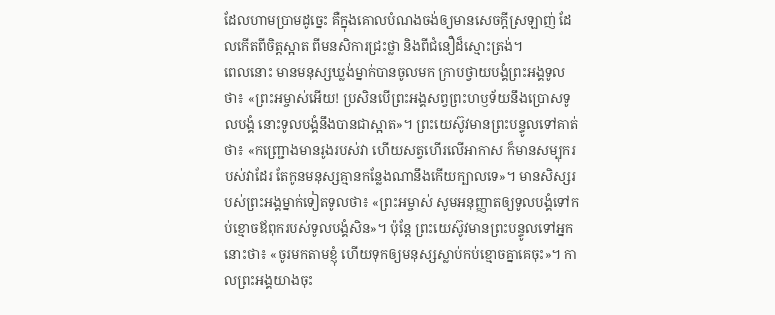ដែលហាមប្រាមដូច្នេះ គឺក្នុងគោលបំណងចង់ឲ្យមានសេចក្ដីស្រឡាញ់ ដែលកើតពីចិត្តស្អាត ពីមនសិការជ្រះថ្លា និងពីជំនឿដ៏ស្មោះត្រង់។
ពេលនោះ មានមនុស្សឃ្លង់ម្នាក់បានចូលមក ក្រាបថ្វាយបង្គំព្រះអង្គទូលថា៖ «ព្រះអម្ចាស់អើយ! ប្រសិនបើព្រះអង្គសព្វព្រះហឫទ័យនឹងប្រោសទូលបង្គំ នោះទូលបង្គំនឹងបានជាស្អាត»។ ព្រះយេស៊ូវមានព្រះបន្ទូលទៅគាត់ថា៖ «កញ្ជ្រោងមានរូងរបស់វា ហើយសត្វហើរលើអាកាស ក៏មានសម្បុករបស់វាដែរ តែកូនមនុស្សគ្មានកន្លែងណានឹងកើយក្បាលទេ»។ មានសិស្សរបស់ព្រះអង្គម្នាក់ទៀតទូលថា៖ «ព្រះអម្ចាស់ សូមអនុញ្ញាតឲ្យទូលបង្គំទៅកប់ខ្មោចឪពុករបស់ទូលបង្គំសិន»។ ប៉ុន្តែ ព្រះយេស៊ូវមានព្រះបន្ទូលទៅអ្នកនោះថា៖ «ចូរមកតាមខ្ញុំ ហើយទុកឲ្យមនុស្សស្លាប់កប់ខ្មោចគ្នាគេចុះ»។ កាលព្រះអង្គយាងចុះ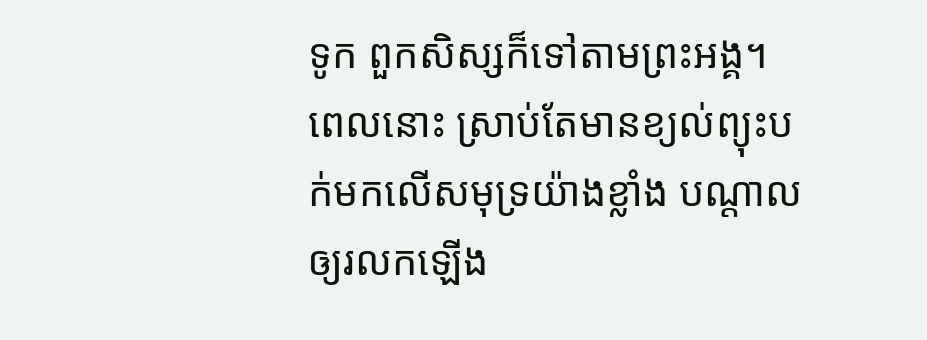ទូក ពួកសិស្សក៏ទៅតាមព្រះអង្គ។ ពេលនោះ ស្រាប់តែមានខ្យល់ព្យុះបក់មកលើសមុទ្រយ៉ាងខ្លាំង បណ្តាលឲ្យរលកឡើង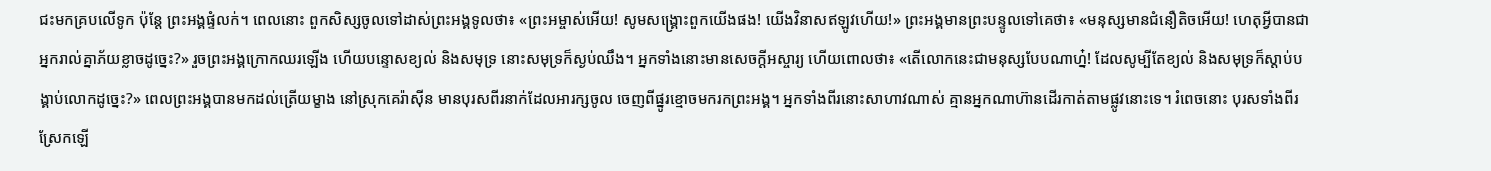ជះមកគ្របលើទូក ប៉ុន្តែ ព្រះអង្គផ្ទំលក់។ ពេលនោះ ពួកសិស្សចូលទៅដាស់ព្រះអង្គទូលថា៖ «ព្រះអម្ចាស់អើយ! សូមសង្គ្រោះពួកយើងផង! យើងវិនាសឥឡូវហើយ!» ព្រះអង្គមានព្រះបន្ទូលទៅគេថា៖ «មនុស្សមានជំនឿតិចអើយ! ហេតុអ្វីបានជាអ្នករាល់គ្នាភ័យខ្លាចដូច្នេះ?» រួចព្រះអង្គក្រោកឈរឡើង ហើយបន្ទោសខ្យល់ និងសមុទ្រ នោះសមុទ្រក៏ស្ងប់ឈឹង។ អ្នកទាំងនោះមានសេចក្តីអស្ចារ្យ ហើយពោលថា៖ «តើលោកនេះជាមនុស្សបែបណាហ្ន៎! ដែលសូម្បីតែខ្យល់ និងសមុទ្រក៏ស្តាប់បង្គាប់លោកដូច្នេះ?» ពេលព្រះអង្គបានមកដល់ត្រើយម្ខាង នៅស្រុកគេរ៉ាស៊ីន មានបុរសពីរនាក់ដែលអារក្សចូល ចេញពីផ្នូរខ្មោចមករកព្រះអង្គ។ អ្នកទាំងពីរនោះសាហាវណាស់ គ្មានអ្នកណាហ៊ានដើរកាត់តាមផ្លូវនោះទេ។ រំពេចនោះ បុរសទាំងពីរស្រែកឡើ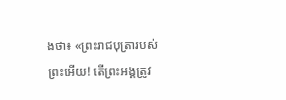ងថា៖ «ព្រះរាជបុត្រារបស់ព្រះអើយ! តើព្រះអង្គត្រូវ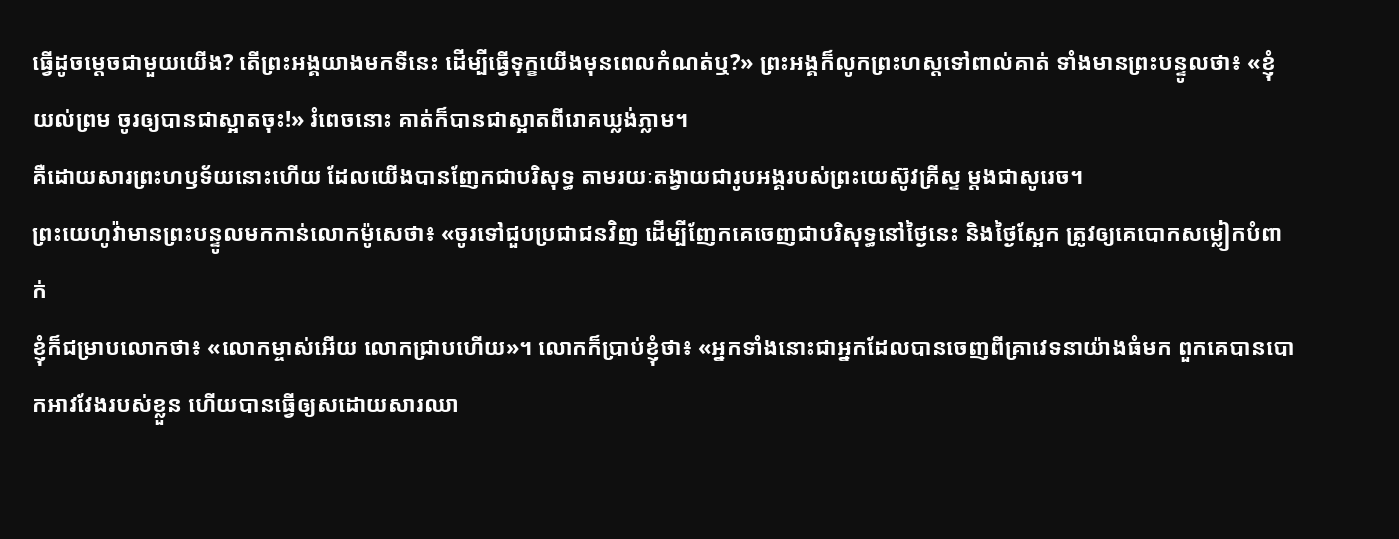ធ្វើដូចម្តេចជាមួយយើង? តើព្រះអង្គយាងមកទីនេះ ដើម្បីធ្វើទុក្ខយើងមុនពេលកំណត់ឬ?» ព្រះអង្គក៏លូកព្រះហស្តទៅពាល់គាត់ ទាំងមានព្រះបន្ទូលថា៖ «ខ្ញុំយល់ព្រម ចូរឲ្យបានជាស្អាតចុះ!» រំពេចនោះ គាត់ក៏បានជាស្អាតពីរោគឃ្លង់ភ្លាម។
គឺដោយសារព្រះហឫទ័យនោះហើយ ដែលយើងបានញែកជាបរិសុទ្ធ តាមរយៈតង្វាយជារូបអង្គរបស់ព្រះយេស៊ូវគ្រីស្ទ ម្ដងជាសូរេច។
ព្រះយេហូវ៉ាមានព្រះបន្ទូលមកកាន់លោកម៉ូសេថា៖ «ចូរទៅជួបប្រជាជនវិញ ដើម្បីញែកគេចេញជាបរិសុទ្ធនៅថ្ងៃនេះ និងថ្ងៃស្អែក ត្រូវឲ្យគេបោកសម្លៀកបំពាក់
ខ្ញុំក៏ជម្រាបលោកថា៖ «លោកម្ចាស់អើយ លោកជ្រាបហើយ»។ លោកក៏ប្រាប់ខ្ញុំថា៖ «អ្នកទាំងនោះជាអ្នកដែលបានចេញពីគ្រាវេទនាយ៉ាងធំមក ពួកគេបានបោកអាវវែងរបស់ខ្លួន ហើយបានធ្វើឲ្យសដោយសារឈា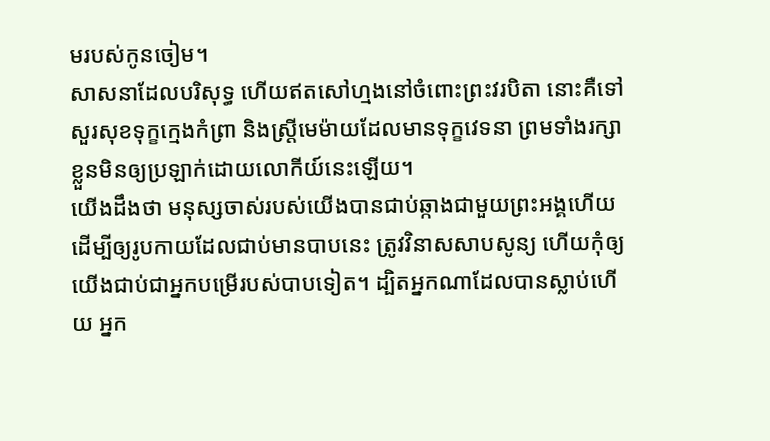មរបស់កូនចៀម។
សាសនាដែលបរិសុទ្ធ ហើយឥតសៅហ្មងនៅចំពោះព្រះវរបិតា នោះគឺទៅសួរសុខទុក្ខក្មេងកំព្រា និងស្ត្រីមេម៉ាយដែលមានទុក្ខវេទនា ព្រមទាំងរក្សាខ្លួនមិនឲ្យប្រឡាក់ដោយលោកីយ៍នេះឡើយ។
យើងដឹងថា មនុស្សចាស់របស់យើងបានជាប់ឆ្កាងជាមួយព្រះអង្គហើយ ដើម្បីឲ្យរូបកាយដែលជាប់មានបាបនេះ ត្រូវវិនាសសាបសូន្យ ហើយកុំឲ្យយើងជាប់ជាអ្នកបម្រើរបស់បាបទៀត។ ដ្បិតអ្នកណាដែលបានស្លាប់ហើយ អ្នក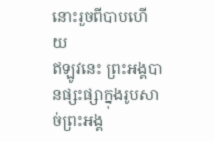នោះរួចពីបាបហើយ
ឥឡូវនេះ ព្រះអង្គបានផ្សះផ្សាក្នុងរូបសាច់ព្រះអង្គ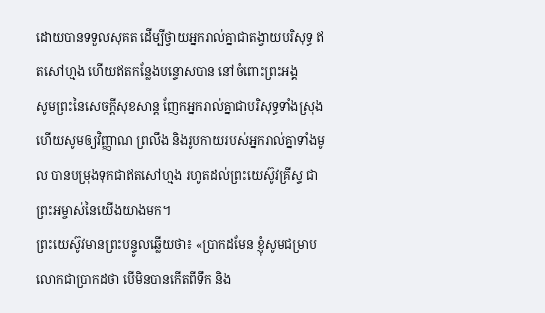ដោយបានទទួលសុគត ដើម្បីថ្វាយអ្នករាល់គ្នាជាតង្វាយបរិសុទ្ធ ឥតសៅហ្មង ហើយឥតកន្លែងបន្ទោសបាន នៅចំពោះព្រះអង្គ
សូមព្រះនៃសេចក្ដីសុខសាន្ត ញែកអ្នករាល់គ្នាជាបរិសុទ្ធទាំងស្រុង ហើយសូមឲ្យវិញ្ញាណ ព្រលឹង និងរូបកាយរបស់អ្នករាល់គ្នាទាំងមូល បានបម្រុងទុកជាឥតសៅហ្មង រហូតដល់ព្រះយេស៊ូវគ្រីស្ទ ជាព្រះអម្ចាស់នៃយើងយាងមក។
ព្រះយេស៊ូវមានព្រះបន្ទូលឆ្លើយថា៖ «ប្រាកដមែន ខ្ញុំសូមជម្រាបលោកជាប្រាកដថា បើមិនបានកើតពីទឹក និង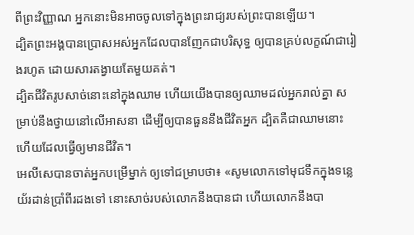ពីព្រះវិញ្ញាណ អ្នកនោះមិនអាចចូលទៅក្នុងព្រះរាជ្យរបស់ព្រះបានឡើយ។
ដ្បិតព្រះអង្គបានប្រោសអស់អ្នកដែលបានញែកជាបរិសុទ្ធ ឲ្យបានគ្រប់លក្ខណ៍ជារៀងរហូត ដោយសារតង្វាយតែមួយគត់។
ដ្បិតជីវិតរូបសាច់នោះនៅក្នុងឈាម ហើយយើងបានឲ្យឈាមដល់អ្នករាល់គ្នា សម្រាប់នឹងថ្វាយនៅលើអាសនា ដើម្បីឲ្យបានធួននឹងជីវិតអ្នក ដ្បិតគឺជាឈាមនោះហើយដែលធ្វើឲ្យមានជីវិត។
អេលីសេបានចាត់អ្នកបម្រើម្នាក់ ឲ្យទៅជម្រាបថា៖ «សូមលោកទៅមុជទឹកក្នុងទន្លេយ័រដាន់ប្រាំពីរដងទៅ នោះសាច់របស់លោកនឹងបានជា ហើយលោកនឹងបា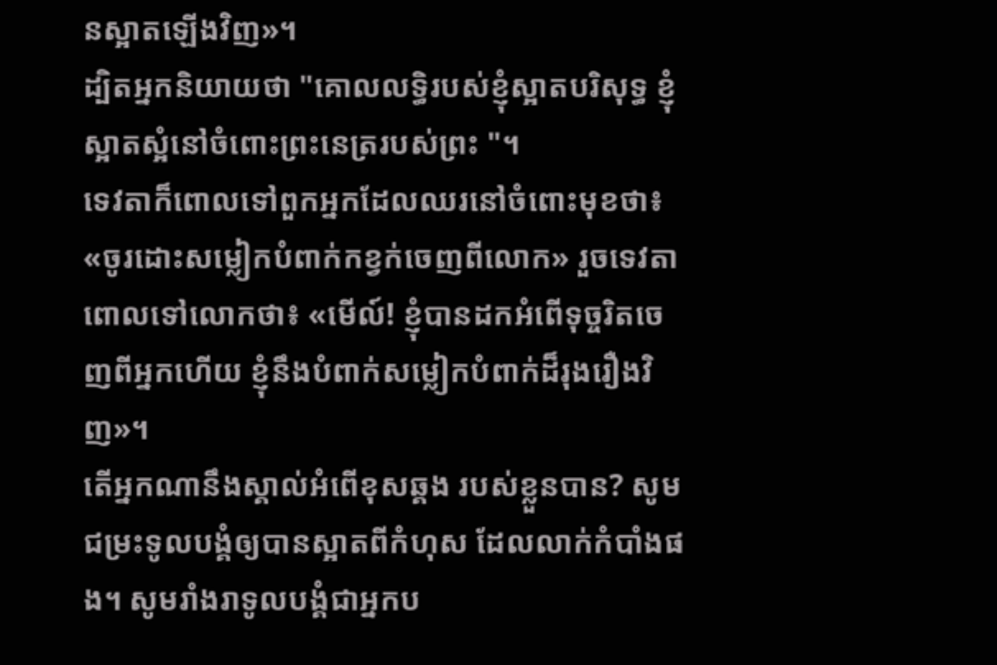នស្អាតឡើងវិញ»។
ដ្បិតអ្នកនិយាយថា "គោលលទ្ធិរបស់ខ្ញុំស្អាតបរិសុទ្ធ ខ្ញុំស្អាតស្អំនៅចំពោះព្រះនេត្ររបស់ព្រះ "។
ទេវតាក៏ពោលទៅពួកអ្នកដែលឈរនៅចំពោះមុខថា៖ «ចូរដោះសម្លៀកបំពាក់កខ្វក់ចេញពីលោក» រួចទេវតាពោលទៅលោកថា៖ «មើល៍! ខ្ញុំបានដកអំពើទុច្ចរិតចេញពីអ្នកហើយ ខ្ញុំនឹងបំពាក់សម្លៀកបំពាក់ដ៏រុងរឿងវិញ»។
តើអ្នកណានឹងស្គាល់អំពើខុសឆ្គង របស់ខ្លួនបាន? សូមជម្រះទូលបង្គំឲ្យបានស្អាតពីកំហុស ដែលលាក់កំបាំងផង។ សូមរាំងរាទូលបង្គំជាអ្នកប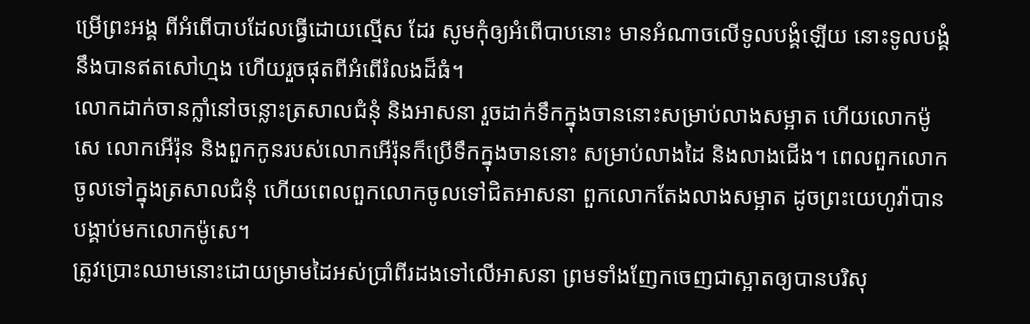ម្រើព្រះអង្គ ពីអំពើបាបដែលធ្វើដោយល្មើស ដែរ សូមកុំឲ្យអំពើបាបនោះ មានអំណាចលើទូលបង្គំឡើយ នោះទូលបង្គំនឹងបានឥតសៅហ្មង ហើយរួចផុតពីអំពើរំលងដ៏ធំ។
លោកដាក់ចានក្លាំនៅចន្លោះត្រសាលជំនុំ និងអាសនា រួចដាក់ទឹកក្នុងចាននោះសម្រាប់លាងសម្អាត ហើយលោកម៉ូសេ លោកអើរ៉ុន និងពួកកូនរបស់លោកអើរ៉ុនក៏ប្រើទឹកក្នុងចាននោះ សម្រាប់លាងដៃ និងលាងជើង។ ពេលពួកលោកចូលទៅក្នុងត្រសាលជំនុំ ហើយពេលពួកលោកចូលទៅជិតអាសនា ពួកលោកតែងលាងសម្អាត ដូចព្រះយេហូវ៉ាបានបង្គាប់មកលោកម៉ូសេ។
ត្រូវប្រោះឈាមនោះដោយម្រាមដៃអស់ប្រាំពីរដងទៅលើអាសនា ព្រមទាំងញែកចេញជាស្អាតឲ្យបានបរិសុ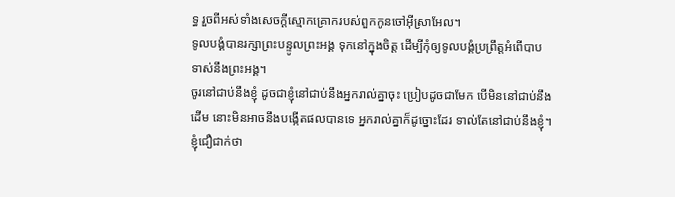ទ្ធ រួចពីអស់ទាំងសេចក្ដីស្មោកគ្រោករបស់ពួកកូនចៅអ៊ីស្រាអែល។
ទូលបង្គំបានរក្សាព្រះបន្ទូលព្រះអង្គ ទុកនៅក្នុងចិត្ត ដើម្បីកុំឲ្យទូលបង្គំប្រព្រឹត្តអំពើបាប ទាស់នឹងព្រះអង្គ។
ចូរនៅជាប់នឹងខ្ញុំ ដូចជាខ្ញុំនៅជាប់នឹងអ្នករាល់គ្នាចុះ ប្រៀបដូចជាមែក បើមិននៅជាប់នឹងដើម នោះមិនអាចនឹងបង្កើតផលបានទេ អ្នករាល់គ្នាក៏ដូច្នោះដែរ ទាល់តែនៅជាប់នឹងខ្ញុំ។
ខ្ញុំជឿជាក់ថា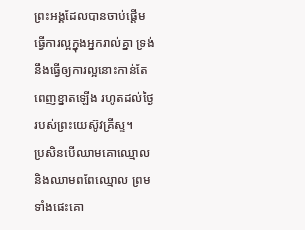ព្រះអង្គដែលបានចាប់ផ្តើមធ្វើការល្អក្នុងអ្នករាល់គ្នា ទ្រង់នឹងធ្វើឲ្យការល្អនោះកាន់តែពេញខ្នាតឡើង រហូតដល់ថ្ងៃរបស់ព្រះយេស៊ូវគ្រីស្ទ។
ប្រសិនបើឈាមគោឈ្មោល និងឈាមពពែឈ្មោល ព្រមទាំងផេះគោ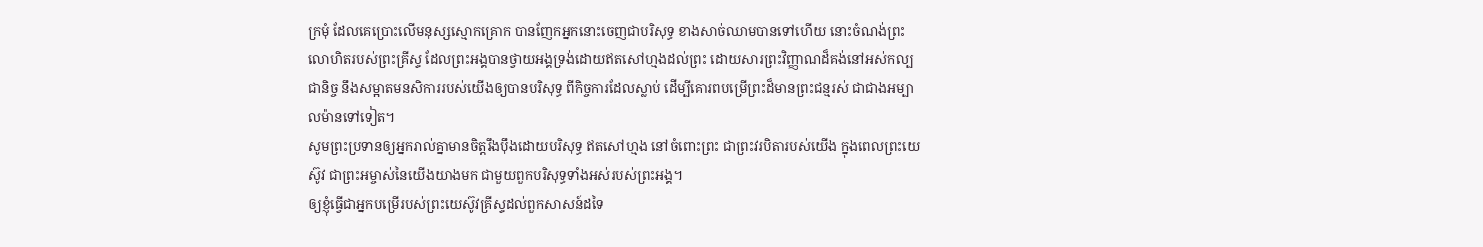ក្រមុំ ដែលគេប្រោះលើមនុស្សស្មោកគ្រោក បានញែកអ្នកនោះចេញជាបរិសុទ្ធ ខាងសាច់ឈាមបានទៅហើយ នោះចំណង់ព្រះលោហិតរបស់ព្រះគ្រីស្ទ ដែលព្រះអង្គបានថ្វាយអង្គទ្រង់ដោយឥតសៅហ្មងដល់ព្រះ ដោយសារព្រះវិញ្ញាណដ៏គង់នៅអស់កល្បជានិច្ច នឹងសម្អាតមនសិការរបស់យើងឲ្យបានបរិសុទ្ធ ពីកិច្ចការដែលស្លាប់ ដើម្បីគោរពបម្រើព្រះដ៏មានព្រះជន្មរស់ ជាជាងអម្បាលម៉ានទៅទៀត។
សូមព្រះប្រទានឲ្យអ្នករាល់គ្នាមានចិត្តរឹងប៉ឹងដោយបរិសុទ្ធ ឥតសៅហ្មង នៅចំពោះព្រះ ជាព្រះវរបិតារបស់យើង ក្នុងពេលព្រះយេស៊ូវ ជាព្រះអម្ចាស់នៃយើងយាងមក ជាមួយពួកបរិសុទ្ធទាំងអស់របស់ព្រះអង្គ។
ឲ្យខ្ញុំធ្វើជាអ្នកបម្រើរបស់ព្រះយេស៊ូវគ្រីស្ទដល់ពួកសាសន៍ដទៃ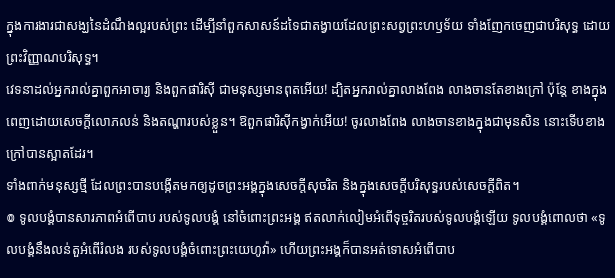ក្នុងការងារជាសង្ឃនៃដំណឹងល្អរបស់ព្រះ ដើម្បីនាំពួកសាសន៍ដទៃជាតង្វាយដែលព្រះសព្វព្រះហឫទ័យ ទាំងញែកចេញជាបរិសុទ្ធ ដោយព្រះវិញ្ញាណបរិសុទ្ធ។
វេទនាដល់អ្នករាល់គ្នាពួកអាចារ្យ និងពួកផារិស៊ី ជាមនុស្សមានពុតអើយ! ដ្បិតអ្នករាល់គ្នាលាងពែង លាងចានតែខាងក្រៅ ប៉ុន្តែ ខាងក្នុងពេញដោយសេចក្ដីលោភលន់ និងតណ្ហារបស់ខ្លួន។ ឱពួកផារិស៊ីកង្វាក់អើយ! ចូរលាងពែង លាងចានខាងក្នុងជាមុនសិន នោះទើបខាងក្រៅបានស្អាតដែរ។
ទាំងពាក់មនុស្សថ្មី ដែលព្រះបានបង្កើតមកឲ្យដូចព្រះអង្គក្នុងសេចក្តីសុចរិត និងក្នុងសេចក្តីបរិសុទ្ធរបស់សេចក្តីពិត។
៙ ទូលបង្គំបានសារភាពអំពើបាប របស់ទូលបង្គំ នៅចំពោះព្រះអង្គ ឥតលាក់លៀមអំពើទុច្ចរិតរបស់ទូលបង្គំឡើយ ទូលបង្គំពោលថា «ទូលបង្គំនឹងលន់តួអំពើរំលង របស់ទូលបង្គំចំពោះព្រះយេហូវ៉ា» ហើយព្រះអង្គក៏បានអត់ទោសអំពើបាប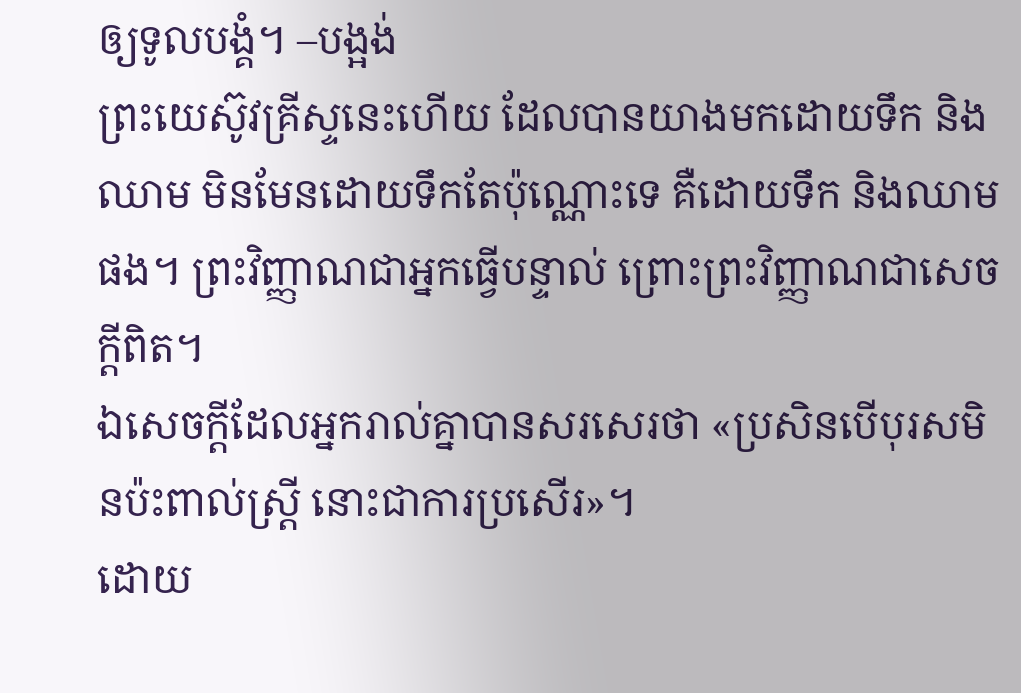ឲ្យទូលបង្គំ។ –បង្អង់
ព្រះយេស៊ូវគ្រីស្ទនេះហើយ ដែលបានយាងមកដោយទឹក និងឈាម មិនមែនដោយទឹកតែប៉ុណ្ណោះទេ គឺដោយទឹក និងឈាមផង។ ព្រះវិញ្ញាណជាអ្នកធ្វើបន្ទាល់ ព្រោះព្រះវិញ្ញាណជាសេចក្ដីពិត។
ឯសេចក្តីដែលអ្នករាល់គ្នាបានសរសេរថា «ប្រសិនបើបុរសមិនប៉ះពាល់ស្ត្រី នោះជាការប្រសើរ»។
ដោយ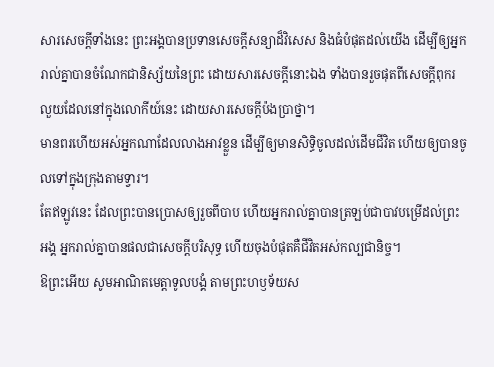សារសេចក្ដីទាំងនេះ ព្រះអង្គបានប្រទានសេចក្ដីសន្យាដ៏វិសេស និងធំបំផុតដល់យើង ដើម្បីឲ្យអ្នករាល់គ្នាបានចំណែកជានិស្ស័យនៃព្រះ ដោយសារសេចក្ដីនោះឯង ទាំងបានរួចផុតពីសេចក្ដីពុករលួយដែលនៅក្នុងលោកីយ៍នេះ ដោយសារសេចក្តីប៉ងប្រាថ្នា។
មានពរហើយអស់អ្នកណាដែលលាងអាវខ្លួន ដើម្បីឲ្យមានសិទ្ធិចូលដល់ដើមជីវិត ហើយឲ្យបានចូលទៅក្នុងក្រុងតាមទ្វារ។
តែឥឡូវនេះ ដែលព្រះបានប្រោសឲ្យរួចពីបាប ហើយអ្នករាល់គ្នាបានត្រឡប់ជាបាវបម្រើដល់ព្រះអង្គ អ្នករាល់គ្នាបានផលជាសេចក្ដីបរិសុទ្ធ ហើយចុងបំផុតគឺជីវិតអស់កល្បជានិច្ច។
ឱព្រះអើយ សូមអាណិតមេត្តាទូលបង្គំ តាមព្រះហឫទ័យស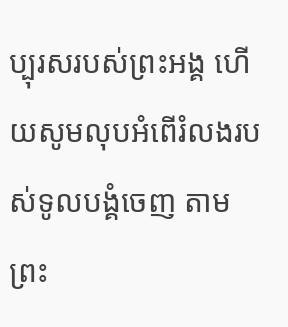ប្បុរសរបស់ព្រះអង្គ ហើយសូមលុបអំពើរំលងរបស់ទូលបង្គំចេញ តាមព្រះ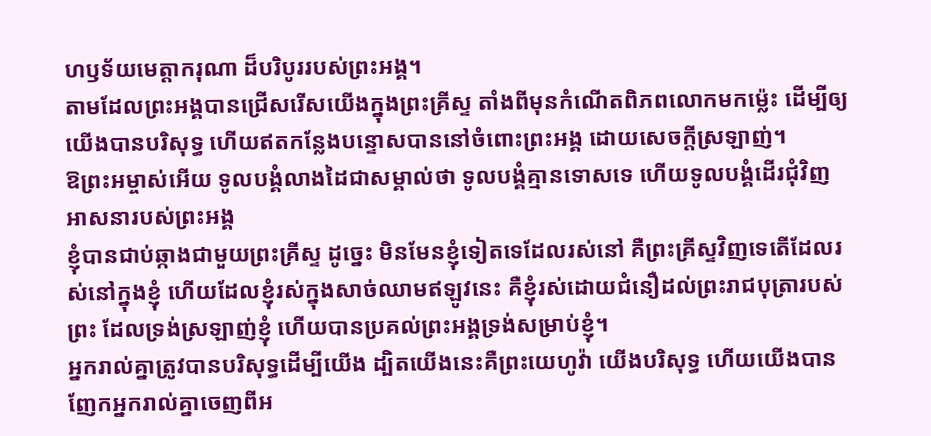ហឫទ័យមេត្តាករុណា ដ៏បរិបូររបស់ព្រះអង្គ។
តាមដែលព្រះអង្គបានជ្រើសរើសយើងក្នុងព្រះគ្រីស្ទ តាំងពីមុនកំណើតពិភពលោកមកម៉្លេះ ដើម្បីឲ្យយើងបានបរិសុទ្ធ ហើយឥតកន្លែងបន្ទោសបាននៅចំពោះព្រះអង្គ ដោយសេចក្តីស្រឡាញ់។
ឱព្រះអម្ចាស់អើយ ទូលបង្គំលាងដៃជាសម្គាល់ថា ទូលបង្គំគ្មានទោសទេ ហើយទូលបង្គំដើរជុំវិញអាសនារបស់ព្រះអង្គ
ខ្ញុំបានជាប់ឆ្កាងជាមួយព្រះគ្រីស្ទ ដូច្នេះ មិនមែនខ្ញុំទៀតទេដែលរស់នៅ គឺព្រះគ្រីស្ទវិញទេតើដែលរស់នៅក្នុងខ្ញុំ ហើយដែលខ្ញុំរស់ក្នុងសាច់ឈាមឥឡូវនេះ គឺខ្ញុំរស់ដោយជំនឿដល់ព្រះរាជបុត្រារបស់ព្រះ ដែលទ្រង់ស្រឡាញ់ខ្ញុំ ហើយបានប្រគល់ព្រះអង្គទ្រង់សម្រាប់ខ្ញុំ។
អ្នករាល់គ្នាត្រូវបានបរិសុទ្ធដើម្បីយើង ដ្បិតយើងនេះគឺព្រះយេហូវ៉ា យើងបរិសុទ្ធ ហើយយើងបានញែកអ្នករាល់គ្នាចេញពីអ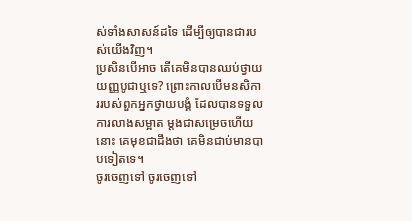ស់ទាំងសាសន៍ដទៃ ដើម្បីឲ្យបានជារបស់យើងវិញ។
ប្រសិនបើអាច តើគេមិនបានឈប់ថ្វាយយញ្ញបូជាឬទេ? ព្រោះកាលបើមនសិការរបស់ពួកអ្នកថ្វាយបង្គំ ដែលបានទទួលការលាងសម្អាត ម្តងជាសម្រេចហើយនោះ គេមុខជាដឹងថា គេមិនជាប់មានបាបទៀតទេ។
ចូរចេញទៅ ចូរចេញទៅ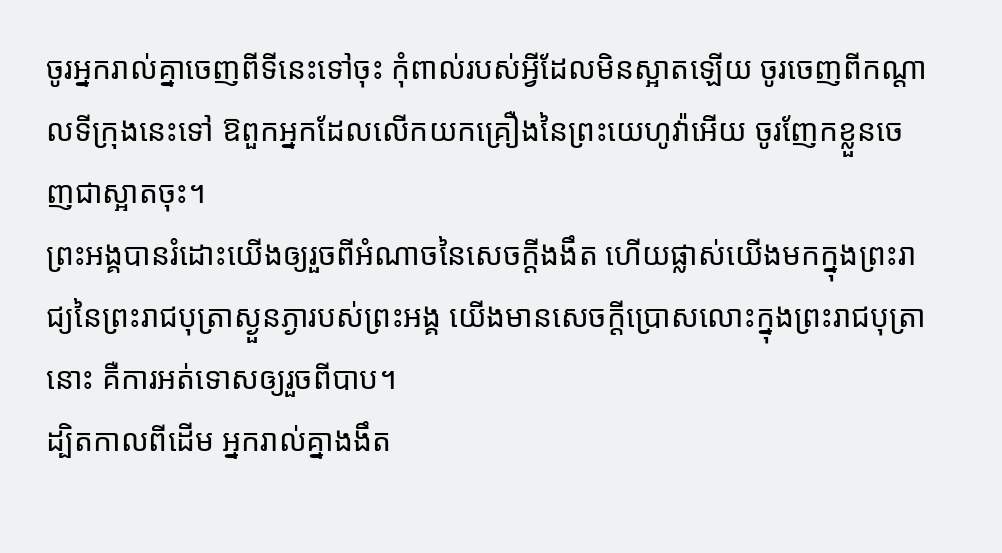ចូរអ្នករាល់គ្នាចេញពីទីនេះទៅចុះ កុំពាល់របស់អ្វីដែលមិនស្អាតឡើយ ចូរចេញពីកណ្ដាលទីក្រុងនេះទៅ ឱពួកអ្នកដែលលើកយកគ្រឿងនៃព្រះយេហូវ៉ាអើយ ចូរញែកខ្លួនចេញជាស្អាតចុះ។
ព្រះអង្គបានរំដោះយើងឲ្យរួចពីអំណាចនៃសេចក្តីងងឹត ហើយផ្លាស់យើងមកក្នុងព្រះរាជ្យនៃព្រះរាជបុត្រាស្ងួនភ្ងារបស់ព្រះអង្គ យើងមានសេចក្តីប្រោសលោះក្នុងព្រះរាជបុត្រានោះ គឺការអត់ទោសឲ្យរួចពីបាប។
ដ្បិតកាលពីដើម អ្នករាល់គ្នាងងឹត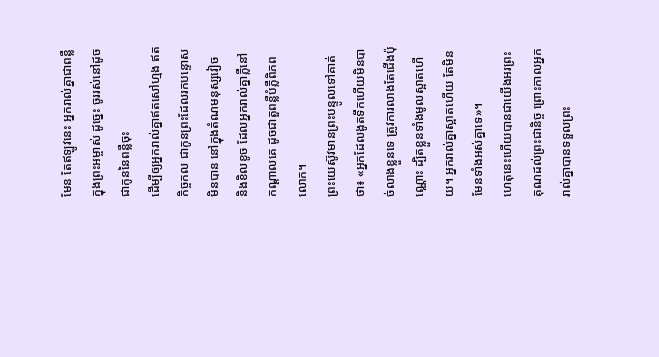មែន តែឥឡូវនេះ អ្នករាល់គ្នាជាពន្លឺក្នុងព្រះអម្ចាស់ ដូច្នេះ ចូររស់នៅដូចជាកូននៃពន្លឺចុះ
ដើម្បីឲ្យអ្នករាល់គ្នាឥតសៅហ្មង ឥតកិច្ចកល ជាកូនព្រះដែលរកបន្ទោសមិនបាន នៅក្នុងតំណមនុស្សវៀច និងខិលខូច ដែលអ្នករាល់គ្នាភ្លឺនៅកណ្ដាលគេ ដូចជាតួពន្លឺបំភ្លឺពិភពលោក។
ព្រះយេស៊ូវមានព្រះបន្ទូលទៅគាត់ថា៖ «អ្នកដែលងូតទឹកហើយមិនបាច់លាងខ្លួនទេ ត្រូវការលាងតែជើងប៉ុណ្ណោះ ដ្បិតខ្លួនទាំងមូលស្អាតហើយ។ អ្នករាល់គ្នាស្អាតហើយ តែមិនមែនទាំងអស់គ្នាទេ»។
ហេតុនេះហើយបានជាយើងអរព្រះគុណដល់ព្រះជានិច្ច ព្រោះកាលអ្នករាល់គ្នាបានទទួលព្រះ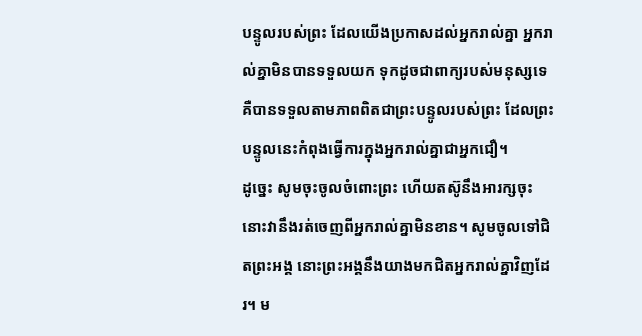បន្ទូលរបស់ព្រះ ដែលយើងប្រកាសដល់អ្នករាល់គ្នា អ្នករាល់គ្នាមិនបានទទួលយក ទុកដូចជាពាក្យរបស់មនុស្សទេ គឺបានទទួលតាមភាពពិតជាព្រះបន្ទូលរបស់ព្រះ ដែលព្រះបន្ទូលនេះកំពុងធ្វើការក្នុងអ្នករាល់គ្នាជាអ្នកជឿ។
ដូច្នេះ សូមចុះចូលចំពោះព្រះ ហើយតស៊ូនឹងអារក្សចុះ នោះវានឹងរត់ចេញពីអ្នករាល់គ្នាមិនខាន។ សូមចូលទៅជិតព្រះអង្គ នោះព្រះអង្គនឹងយាងមកជិតអ្នករាល់គ្នាវិញដែរ។ ម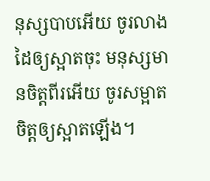នុស្សបាបអើយ ចូរលាងដៃឲ្យស្អាតចុះ មនុស្សមានចិត្តពីរអើយ ចូរសម្អាតចិត្តឲ្យស្អាតឡើង។